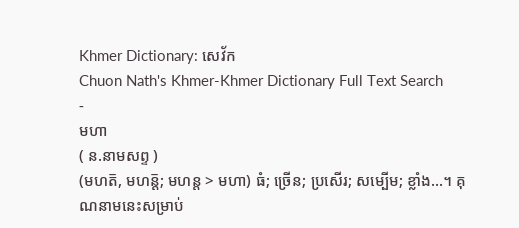Khmer Dictionary: សេវ័ក
Chuon Nath's Khmer-Khmer Dictionary Full Text Search
-
មហា
( ន.នាមសព្ទ )
(មហត៑, មហន៑្ត; មហន្ត > មហា) ធំ; ច្រើន; ប្រសើរ; សម្បើម; ខ្លាំង...។ គុណនាមនេះសម្រាប់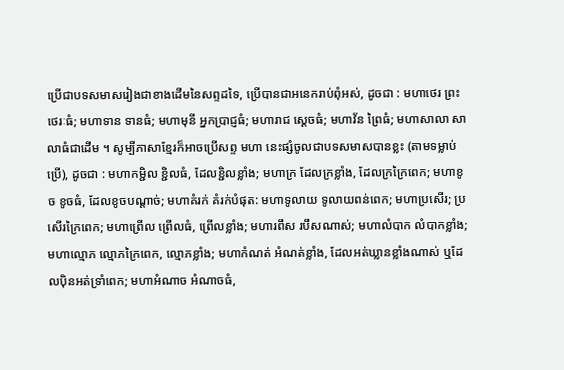ប្រើជាបទសមាសរៀងជាខាងដើមនៃសព្ទដទៃ, ប្រើបានជាអនេករាប់ពុំអស់, ដូចជា : មហាថេរ ព្រះថេរៈធំ; មហាទាន ទានធំ; មហាមុនី អ្នកប្រាជ្ញធំ; មហារាជ ស្ដេចធំ; មហាវ័ន ព្រៃធំ; មហាសាលា សាលាធំជាដើម ។ សូម្បីភាសាខ្មែរក៏អាចប្រើសព្ទ មហា នេះផ្សំចូលជាបទសមាសបានខ្លះ (តាមទម្លាប់ប្រើ), ដូចជា : មហាកម្ជិល ខ្ជិលធំ, ដែលខ្ជិលខ្លាំង; មហាក្រ ដែលក្រខ្លាំង, ដែលក្រក្រៃពេក; មហាខូច ខូចធំ, ដែលខូចបណ្ដាច់; មហាគំរក់ គំរក់បំផុត: មហាទូលាយ ទូលាយពន់ពេក; មហាប្រសើរ; ប្រសើរក្រៃពេក; មហាព្រើល ព្រើលធំ, ព្រើលខ្លាំង; មហារពឹស របឹសណាស់; មហាលំបាក លំបាកខ្លាំង; មហាល្មោភ ល្មោភក្រៃពេក, ល្មោភខ្លាំង; មហាកំណត់ អំណត់ខ្លាំង, ដែលអត់ឃ្លានខ្លាំងណាស់ ឬដែលប៉ិនអត់ទ្រាំពេក; មហាអំណាច អំណាចធំ,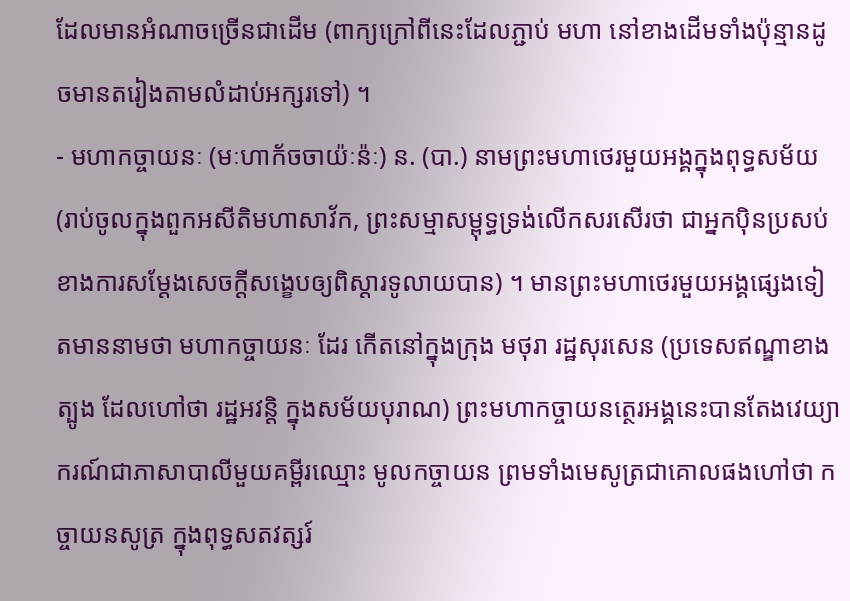ដែលមានអំណាចច្រើនជាដើម (ពាក្យក្រៅពីនេះដែលភ្ជាប់ មហា នៅខាងដើមទាំងប៉ុន្មានដូចមានតរៀងតាមលំដាប់អក្សរទៅ) ។
- មហាកច្ចាយនៈ (មៈហាក័ចចាយ៉ៈន៉ៈ) ន. (បា.) នាមព្រះមហាថេរមួយអង្គក្នុងពុទ្ធសម័យ (រាប់ចូលក្នុងពួកអសីតិមហាសាវ័ក, ព្រះសម្មាសម្ពុទ្ធទ្រង់លើកសរសើរថា ជាអ្នកប៉ិនប្រសប់ខាងការសម្ដែងសេចក្ដីសង្ខេបឲ្យពិស្ដារទូលាយបាន) ។ មានព្រះមហាថេរមួយអង្គផ្សេងទៀតមាននាមថា មហាកច្ចាយនៈ ដែរ កើតនៅក្នុងក្រុង មថុរា រដ្ឋសុរសេន (ប្រទេសឥណ្ឌាខាងត្បូង ដែលហៅថា រដ្ឋអវន្តិ ក្នុងសម័យបុរាណ) ព្រះមហាកច្ចាយនត្ថេរអង្គនេះបានតែងវេយ្យាករណ៍ជាភាសាបាលីមួយគម្ពីរឈ្មោះ មូលកច្ចាយន ព្រមទាំងមេសូត្រជាគោលផងហៅថា កច្ចាយនសូត្រ ក្នុងពុទ្ធសតវត្សរ៍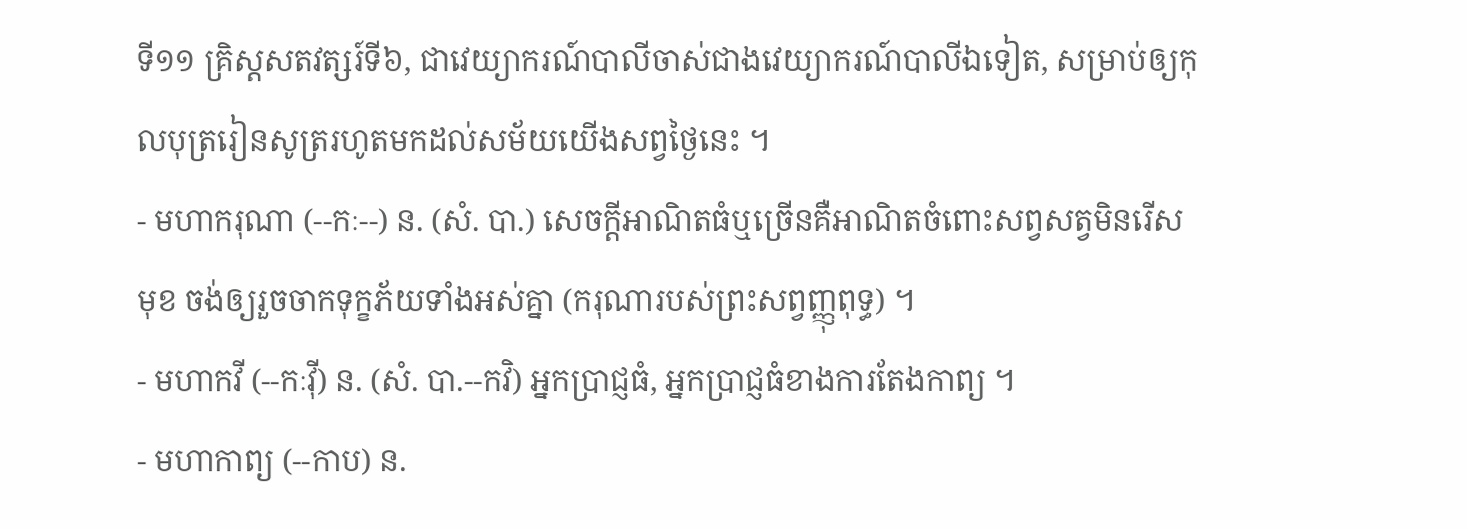ទី១១ គ្រិស្តសតវត្សរ៍ទី៦, ជាវេយ្យាករណ៍បាលីចាស់ជាងវេយ្យាករណ៍បាលីឯទៀត, សម្រាប់ឲ្យកុលបុត្ររៀនសូត្ររហូតមកដល់សម័យយើងសព្វថ្ងៃនេះ ។
- មហាករុណា (--កៈ--) ន. (សំ. បា.) សេចក្ដីអាណិតធំឬច្រើនគឺអាណិតចំពោះសព្វសត្វមិនរើសមុខ ចង់ឲ្យរួចចាកទុក្ខភ័យទាំងអស់គ្នា (ករុណារបស់ព្រះសព្វញ្ញុពុទ្ធ) ។
- មហាកវី (--កៈវ៉ី) ន. (សំ. បា.--កវិ) អ្នកប្រាជ្ញធំ, អ្នកប្រាជ្ញធំខាងការតែងកាព្យ ។
- មហាកាព្យ (--កាប) ន.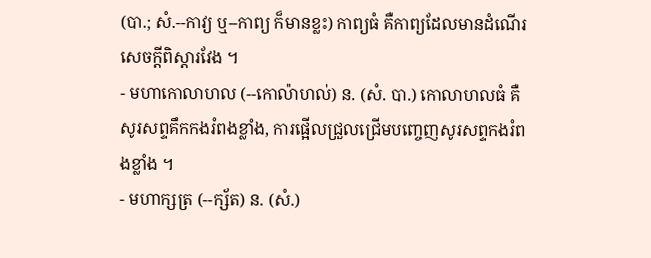(បា.; សំ.--កាវ្យ ឬ--កាព្យ ក៏មានខ្លះ) កាព្យធំ គឺកាព្យដែលមានដំណើរសេចក្ដីពិស្ដារវែង ។
- មហាកោលាហល (--កោល៉ាហល់) ន. (សំ. បា.) កោលាហលធំ គឺសូរសព្ទគឹកកងរំពងខ្លាំង, ការផ្អើលជ្រួលជ្រើមបញ្ចេញសូរសព្ទកងរំពងខ្លាំង ។
- មហាក្សត្រ (--ក្ស័ត) ន. (សំ.)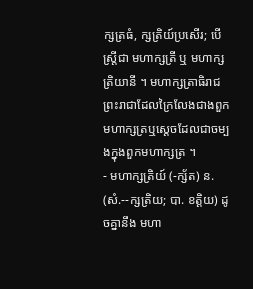ក្សត្រធំ, ក្សត្រិយ៍ប្រសើរ; បើស្ត្រីជា មហាក្សត្រី ឬ មហាក្សត្រិយានី ។ មហាក្សត្រាធិរាជ ព្រះរាជាដែលក្រៃលែងជាងពួកមហាក្សត្រឬស្ដេចដែលជាចម្បងក្នុងពួកមហាក្សត្រ ។
- មហាក្សត្រិយ៍ (-ក្ស័ត) ន. (សំ.--ក្សត្រិយ; បា. ខត្តិយ) ដូចគ្នានឹង មហា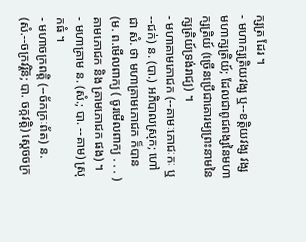ក្សត្រ ដែរ ។
- មហាក្សត្រិយវង្ស ឬ--ខត្តិយវង្ស វង្សមហាក្សត្រិយ៍; ដែលជាពូជពង្សនៃមហាក្សត្រិយ៍ (ច្រើនប្រើជាគោរម្យព្រះនាមនៃក្សត្រិយ៍ទ្រង់រាជ្យ) ។
- មហាគាមភោជក (--គាមៈភោជៈកៈ ឬ--ជក់) ន. (បា.) អភិបាលស្រុក; ហៅជា សំ. ថា មហាគ្រាមភោជក ក៏បាន (ម. ព.មើលពាក្យ ( ចូរមើលពាក្យ . . . ) គាមភោជក និង គ្រាមភោជក ផង) ។
- មហាគ្រាម ន. (សំ.; បា. --គាម) ស្រុកធំ ។
- មហាចក្រពត្តិ (--ច័កក្រៈព័ត) ន. (សំ.--ចក្រវរ្តិន៑; បា. ចក្កវត្តិ) ស្ដេចចក្រ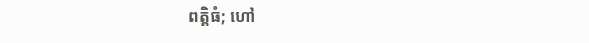ពត្តិធំ; ហៅ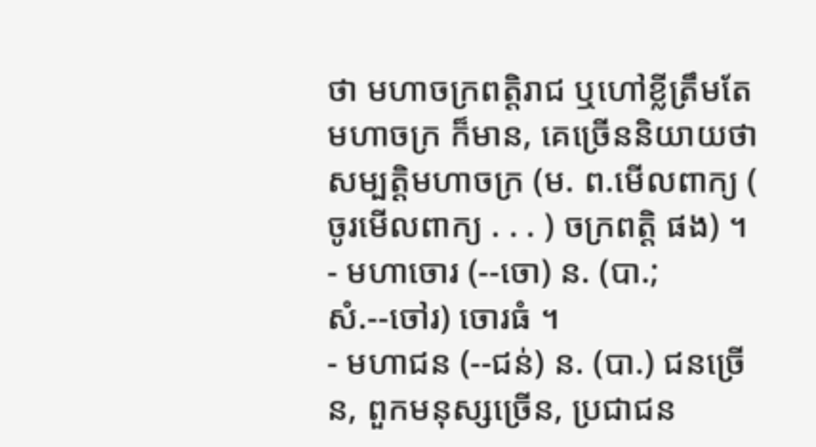ថា មហាចក្រពត្តិរាជ ឬហៅខ្លីត្រឹមតែ មហាចក្រ ក៏មាន, គេច្រើននិយាយថា សម្បត្តិមហាចក្រ (ម. ព.មើលពាក្យ ( ចូរមើលពាក្យ . . . ) ចក្រពត្តិ ផង) ។
- មហាចោរ (--ចោ) ន. (បា.; សំ.--ចៅរ) ចោរធំ ។
- មហាជន (--ជន់) ន. (បា.) ជនច្រើន, ពួកមនុស្សច្រើន, ប្រជាជន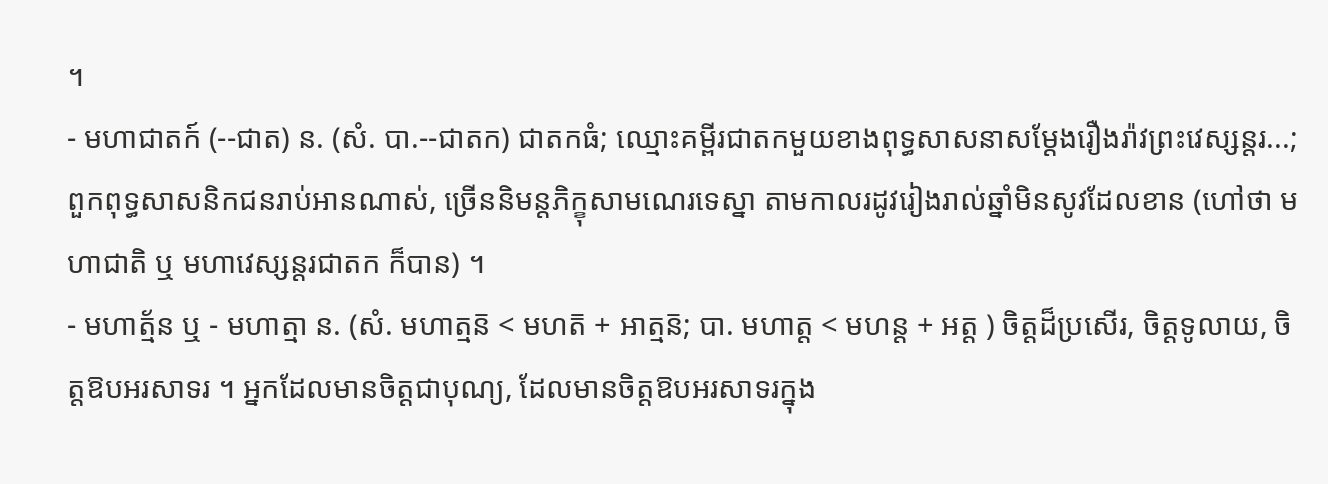។
- មហាជាតក៍ (--ជាត) ន. (សំ. បា.--ជាតក) ជាតកធំ; ឈ្មោះគម្ពីរជាតកមួយខាងពុទ្ធសាសនាសម្ដែងរឿងរ៉ាវព្រះវេស្សន្តរ...; ពួកពុទ្ធសាសនិកជនរាប់អានណាស់, ច្រើននិមន្តភិក្ខុសាមណេរទេស្នា តាមកាលរដូវរៀងរាល់ឆ្នាំមិនសូវដែលខាន (ហៅថា មហាជាតិ ឬ មហាវេស្សន្តរជាតក ក៏បាន) ។
- មហាត្ម័ន ឬ - មហាត្មា ន. (សំ. មហាត្មន៑ < មហត៑ + អាត្មន៑; បា. មហាត្ត < មហន្ត + អត្ត ) ចិត្តដ៏ប្រសើរ, ចិត្តទូលាយ, ចិត្តឱបអរសាទរ ។ អ្នកដែលមានចិត្តជាបុណ្យ, ដែលមានចិត្តឱបអរសាទរក្នុង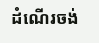ដំណើរចង់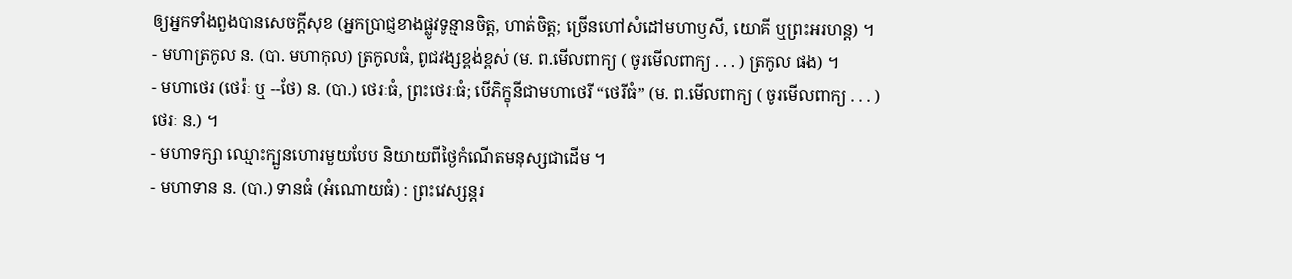ឲ្យអ្នកទាំងពួងបានសេចក្ដីសុខ (អ្នកប្រាជ្ញខាងផ្លូវទូន្មានចិត្ត, ហាត់ចិត្ត; ច្រើនហៅសំដៅមហាឫសី, យោគី ឬព្រះអរហន្ត) ។
- មហាត្រកូល ន. (បា. មហាកុល) ត្រកូលធំ, ពូជវង្សខ្ពង់ខ្ពស់ (ម. ព.មើលពាក្យ ( ចូរមើលពាក្យ . . . ) ត្រកូល ផង) ។
- មហាថេរ (ថេរ៉ៈ ឬ --ថែ) ន. (បា.) ថេរៈធំ, ព្រះថេរៈធំ; បើភិក្ខុនីជាមហាថេរី “ថេរីធំ” (ម. ព.មើលពាក្យ ( ចូរមើលពាក្យ . . . ) ថេរៈ ន.) ។
- មហាទក្សា ឈ្មោះក្បួនហោរមួយបែប និយាយពីថ្ងៃកំណើតមនុស្សជាដើម ។
- មហាទាន ន. (បា.) ទានធំ (អំណោយធំ) : ព្រះវេស្សន្តរ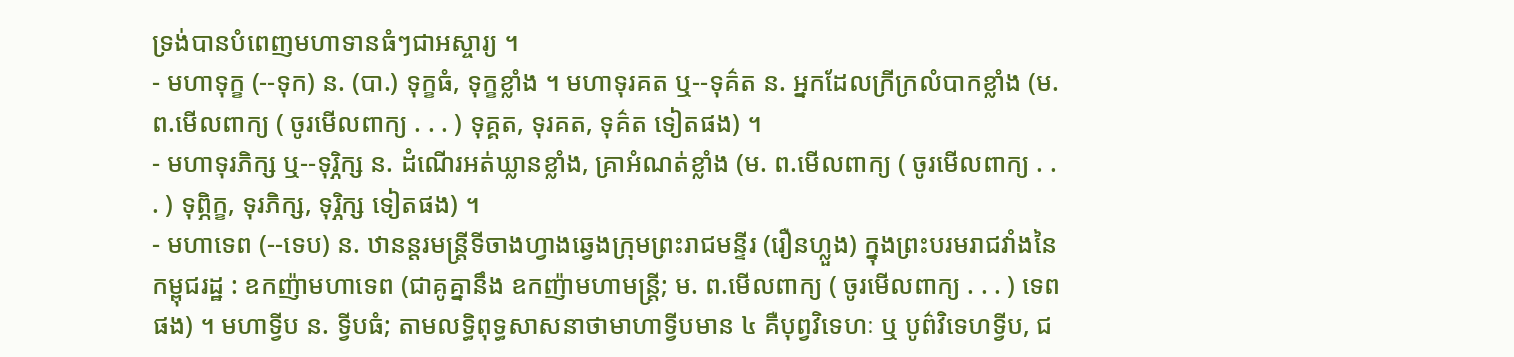ទ្រង់បានបំពេញមហាទានធំៗជាអស្ចារ្យ ។
- មហាទុក្ខ (--ទុក) ន. (បា.) ទុក្ខធំ, ទុក្ខខ្លាំង ។ មហាទុរគត ឬ--ទុគ៌ត ន. អ្នកដែលក្រីក្រលំបាកខ្លាំង (ម. ព.មើលពាក្យ ( ចូរមើលពាក្យ . . . ) ទុគ្គត, ទុរគត, ទុគ៌ត ទៀតផង) ។
- មហាទុរភិក្ស ឬ--ទុរ្ភិក្ស ន. ដំណើរអត់ឃ្លានខ្លាំង, គ្រាអំណត់ខ្លាំង (ម. ព.មើលពាក្យ ( ចូរមើលពាក្យ . . . ) ទុព្ភិក្ខ, ទុរភិក្ស, ទុរ្ភិក្ស ទៀតផង) ។
- មហាទេព (--ទេប) ន. ឋានន្តរមន្ត្រីទីចាងហ្វាងឆ្វេងក្រុមព្រះរាជមន្ទីរ (រឿនហ្លួង) ក្នុងព្រះបរមរាជវាំងនៃកម្ពុជរដ្ឋ : ឧកញ៉ាមហាទេព (ជាគូគ្នានឹង ឧកញ៉ាមហាមន្ត្រី; ម. ព.មើលពាក្យ ( ចូរមើលពាក្យ . . . ) ទេព ផង) ។ មហាទ្វីប ន. ទ្វីបធំ; តាមលទ្ធិពុទ្ធសាសនាថាមាហាទ្វីបមាន ៤ គឺបុព្វវិទេហៈ ឬ បូព៌វិទេហទ្វីប, ជ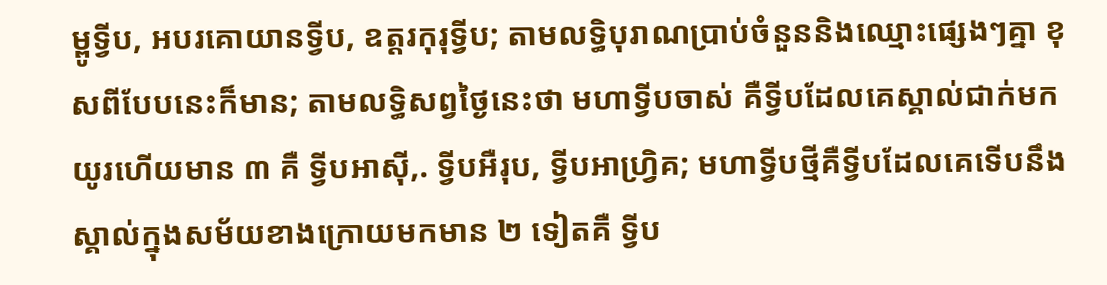ម្ពូទ្វីប, អបរគោយានទ្វីប, ឧត្តរកុរុទ្វីប; តាមលទ្ធិបុរាណប្រាប់ចំនួននិងឈ្មោះផ្សេងៗគ្នា ខុសពីបែបនេះក៏មាន; តាមលទ្ធិសព្វថ្ងៃនេះថា មហាទ្វីបចាស់ គឺទ្វីបដែលគេស្គាល់ជាក់មកយូរហើយមាន ៣ គឺ ទ្វីបអាស៊ី,. ទ្វីបអឺរុប, ទ្វីបអាហ្រិ្វគ; មហាទ្វីបថ្មីគឺទ្វីបដែលគេទើបនឹងស្គាល់ក្នុងសម័យខាងក្រោយមកមាន ២ ទៀតគឺ ទ្វីប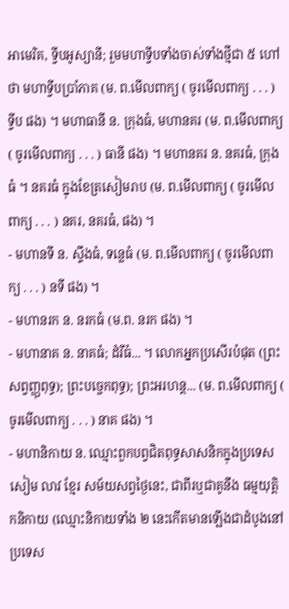អាមេរិគ, ទ្វីបអូស្យានី; រួមមហាទ្វីបទាំងចាស់ទាំងថ្មីជា ៥ ហៅថា មហាទ្វីបប្រាំភាគ (ម. ព.មើលពាក្យ ( ចូរមើលពាក្យ . . . ) ទ្វីប ផង) ។ មហាធានី ន. ក្រុងធំ, មហានគរ (ម. ព.មើលពាក្យ ( ចូរមើលពាក្យ . . . ) ធានី ផង) ។ មហានគរ ន. នគរធំ, ក្រុងធំ ។ នគរធំ ក្នុងខែត្រសៀមរាប (ម. ព.មើលពាក្យ ( ចូរមើលពាក្យ . . . ) នគរ, នគរធំ, ផង) ។
- មហានទី ន. ស្ទឹងធំ, ទន្លេធំ (ម. ព.មើលពាក្យ ( ចូរមើលពាក្យ . . . ) នទី ផង) ។
- មហានរក ន. នរកធំ (ម.ព. នរក ផង) ។
- មហានាគ ន. នាគធំ; ដំរីធំ... ។ លោកអ្នកប្រសើរបំផុត (ព្រះសព្វញ្ញុពុទ្ធ); ព្រះបច្ចេកពុទ្ធ); ព្រះអរហន្ត... (ម. ព.មើលពាក្យ ( ចូរមើលពាក្យ . . . ) នាគ ផង) ។
- មហានិកាយ ន. ឈ្មោះពួកបព្វជិតពុទ្ធសាសនិកក្នុងប្រទេសសៀម លាវ ខ្មែរ សម័យសព្វថ្ងៃនេះ, ជាពីរឬជាគូនឹង ធម្មយុត្តិកនិកាយ (ឈ្មោះនិកាយទាំង ២ នេះកើតមានឡើងជាដំបូងនៅប្រទេស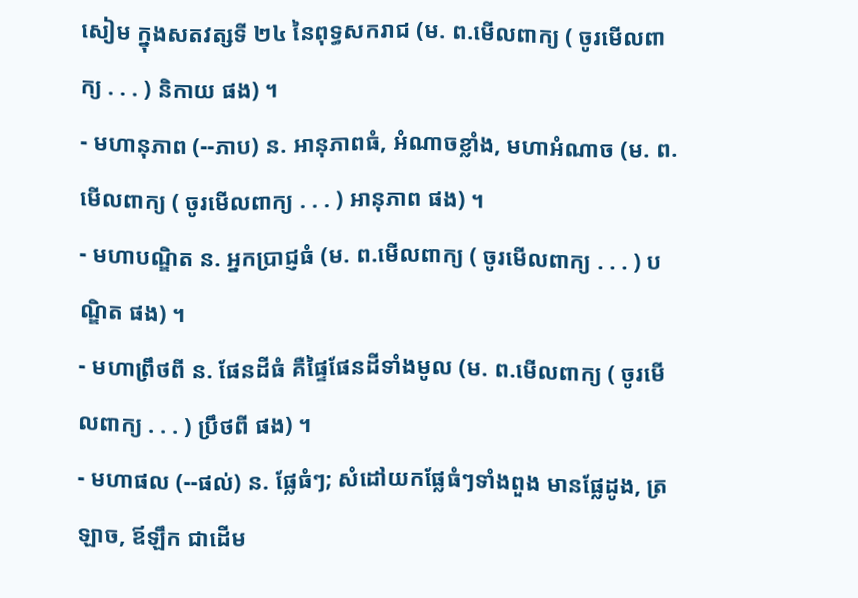សៀម ក្នុងសតវត្សទី ២៤ នៃពុទ្ធសករាជ (ម. ព.មើលពាក្យ ( ចូរមើលពាក្យ . . . ) និកាយ ផង) ។
- មហានុភាព (--ភាប) ន. អានុភាពធំ, អំណាចខ្លាំង, មហាអំណាច (ម. ព.មើលពាក្យ ( ចូរមើលពាក្យ . . . ) អានុភាព ផង) ។
- មហាបណ្ឌិត ន. អ្នកប្រាជ្ញធំ (ម. ព.មើលពាក្យ ( ចូរមើលពាក្យ . . . ) បណ្ឌិត ផង) ។
- មហាព្រឹថពី ន. ផែនដីធំ គឺផ្ទៃផែនដីទាំងមូល (ម. ព.មើលពាក្យ ( ចូរមើលពាក្យ . . . ) ប្រឹថពី ផង) ។
- មហាផល (--ផល់) ន. ផ្លែធំៗ; សំដៅយកផ្លែធំៗទាំងពួង មានផ្លែដូង, ត្រឡាច, ឪឡឹក ជាដើម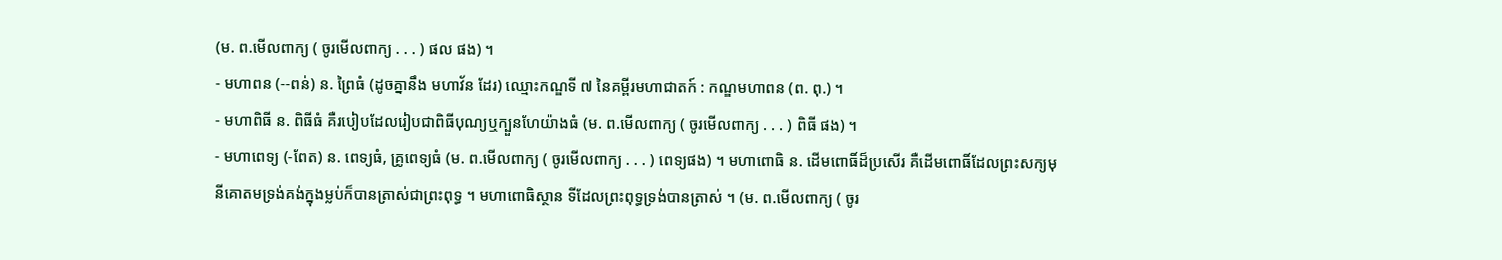(ម. ព.មើលពាក្យ ( ចូរមើលពាក្យ . . . ) ផល ផង) ។
- មហាពន (--ពន់) ន. ព្រៃធំ (ដូចគ្នានឹង មហាវ័ន ដែរ) ឈ្មោះកណ្ឌទី ៧ នៃគម្ពីរមហាជាតក៍ : កណ្ឌមហាពន (ព. ពុ.) ។
- មហាពិធី ន. ពិធីធំ គឺរបៀបដែលរៀបជាពិធីបុណ្យឬក្បួនហែយ៉ាងធំ (ម. ព.មើលពាក្យ ( ចូរមើលពាក្យ . . . ) ពិធី ផង) ។
- មហាពេទ្យ (-ពែត) ន. ពេទ្យធំ, គ្រូពេទ្យធំ (ម. ព.មើលពាក្យ ( ចូរមើលពាក្យ . . . ) ពេទ្យផង) ។ មហាពោធិ ន. ដើមពោធិ៍ដ៏ប្រសើរ គឺដើមពោធិ៍ដែលព្រះសក្យមុនីគោតមទ្រង់គង់ក្នុងម្លប់ក៏បានត្រាស់ជាព្រះពុទ្ធ ។ មហាពោធិស្ថាន ទីដែលព្រះពុទ្ធទ្រង់បានត្រាស់ ។ (ម. ព.មើលពាក្យ ( ចូរ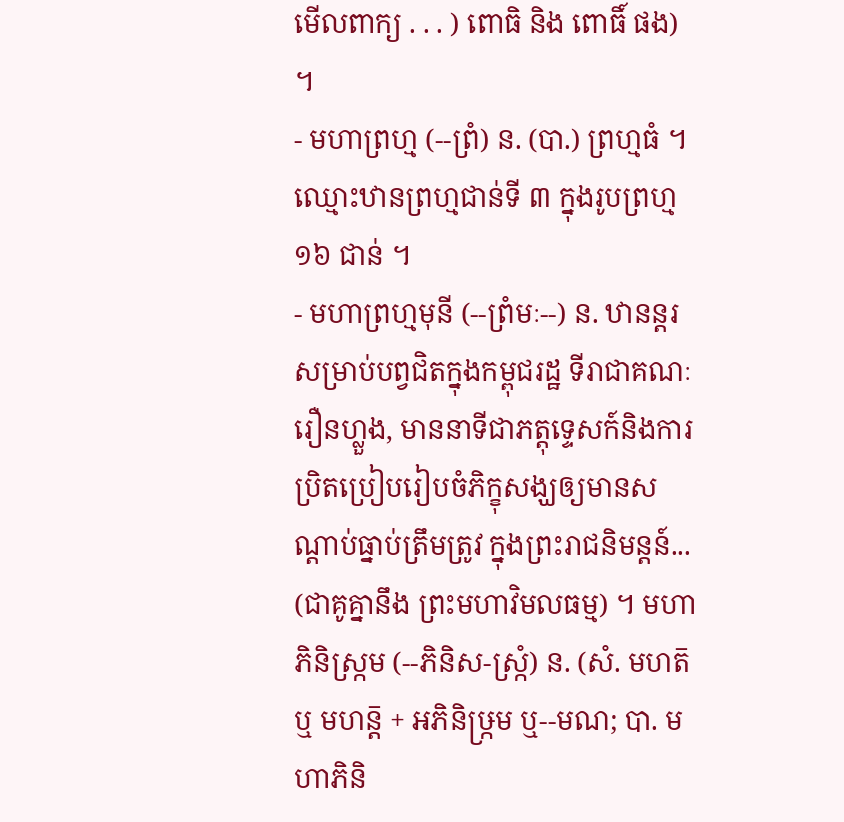មើលពាក្យ . . . ) ពោធិ និង ពោធិ៍ ផង) ។
- មហាព្រហ្ម (--ព្រំ) ន. (បា.) ព្រហ្មធំ ។ ឈ្មោះឋានព្រហ្មជាន់ទី ៣ ក្នុងរូបព្រហ្ម ១៦ ជាន់ ។
- មហាព្រហ្មមុនី (--ព្រំមៈ--) ន. ឋានន្តរសម្រាប់បព្វជិតក្នុងកម្ពុជរដ្ឋ ទីរាជាគណៈរឿនហ្លួង, មាននាទីជាភត្តុទ្ទេសក៍និងការប្រិតប្រៀបរៀបចំភិក្ខុសង្ឃឲ្យមានសណ្ដាប់ធ្នាប់ត្រឹមត្រូវ ក្នុងព្រះរាជនិមន្តន៍... (ជាគូគ្នានឹង ព្រះមហាវិមលធម្ម) ។ មហាភិនិស្ក្រម (--ភិនិស-ស្ក្រំ) ន. (សំ. មហត៑ ឬ មហន្ត៑ + អភិនិឞ្រ្កម ឬ--មណ; បា. មហាភិនិ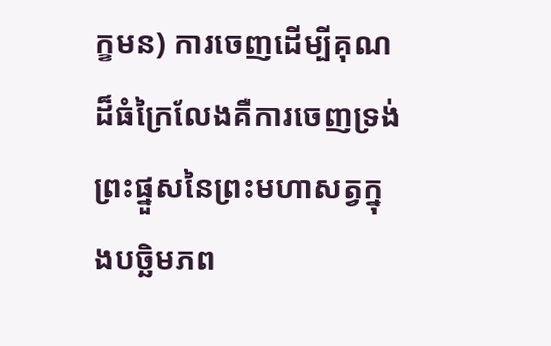ក្ខមន) ការចេញដើម្បីគុណដ៏ធំក្រៃលែងគឺការចេញទ្រង់ព្រះផ្នួសនៃព្រះមហាសត្វក្នុងបច្ឆិមភព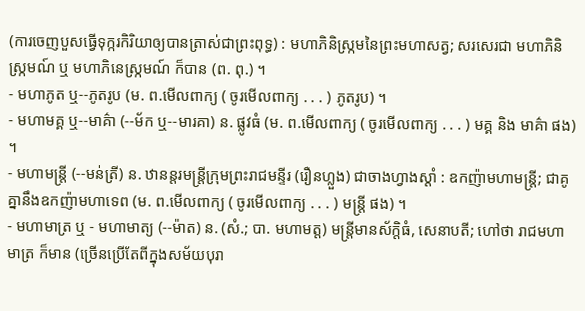(ការចេញបួសធ្វើទុក្ករកិរិយាឲ្យបានត្រាស់ជាព្រះពុទ្ធ) : មហាភិនិស្ក្រមនៃព្រះមហាសត្វ; សរសេរជា មហាភិនិស្ក្រមណ៍ ឬ មហាភិនេស្ក្រមណ៍ ក៏បាន (ព. ពុ.) ។
- មហាភូត ឬ--ភូតរូប (ម. ព.មើលពាក្យ ( ចូរមើលពាក្យ . . . ) ភូតរូប) ។
- មហាមគ្គ ឬ--មាគ៌ា (--ម័ក ឬ--មារគា) ន. ផ្លូវធំ (ម. ព.មើលពាក្យ ( ចូរមើលពាក្យ . . . ) មគ្គ និង មាគ៌ា ផង) ។
- មហាមន្ត្រី (--មន់ត្រី) ន. ឋានន្តរមន្ត្រីក្រុមព្រះរាជមន្ទីរ (រឿនហ្លួង) ជាចាងហ្វាងស្ដាំ : ឧកញ៉ាមហាមន្ត្រី; ជាគូគ្នានឹងឧកញ៉ាមហាទេព (ម. ព.មើលពាក្យ ( ចូរមើលពាក្យ . . . ) មន្ត្រី ផង) ។
- មហាមាត្រ ឬ - មហាមាត្យ (--ម៉ាត) ន. (សំ.; បា. មហាមត្ត) មន្ត្រីមានស័ក្តិធំ, សេនាបតី; ហៅថា រាជមហាមាត្រ ក៏មាន (ច្រើនប្រើតែពីក្នុងសម័យបុរា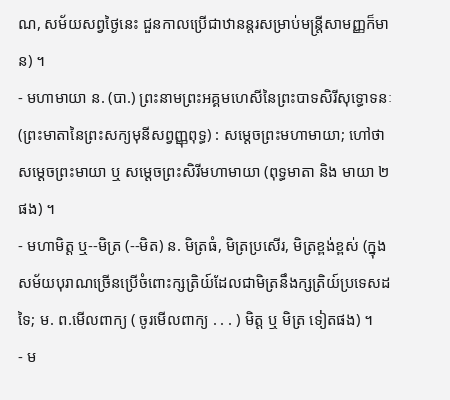ណ, សម័យសព្វថ្ងៃនេះ ជួនកាលប្រើជាឋានន្តរសម្រាប់មន្ត្រីសាមញ្ញក៏មាន) ។
- មហាមាយា ន. (បា.) ព្រះនាមព្រះអគ្គមហេសីនៃព្រះបាទសិរីសុទ្ធោទនៈ (ព្រះមាតានៃព្រះសក្យមុនីសព្វញ្ញុពុទ្ធ) : សម្ដេចព្រះមហាមាយា; ហៅថា សម្ដេចព្រះមាយា ឬ សម្ដេចព្រះសិរីមហាមាយា (ពុទ្ធមាតា និង មាយា ២ ផង) ។
- មហាមិត្ត ឬ--មិត្រ (--មិត) ន. មិត្រធំ, មិត្រប្រសើរ, មិត្រខ្ពង់ខ្ពស់ (ក្នុងសម័យបុរាណច្រើនប្រើចំពោះក្សត្រិយ៍ដែលជាមិត្រនឹងក្សត្រិយ៍ប្រទេសដទៃ; ម. ព.មើលពាក្យ ( ចូរមើលពាក្យ . . . ) មិត្ត ឬ មិត្រ ទៀតផង) ។
- ម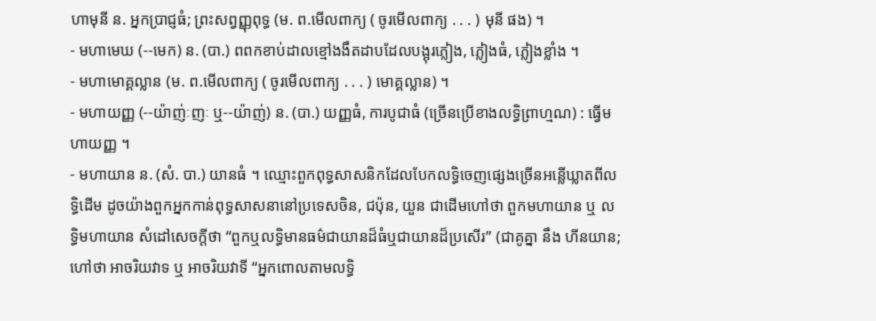ហាមុនី ន. អ្នកប្រាជ្ញធំ; ព្រះសព្វញ្ញុពុទ្ធ (ម. ព.មើលពាក្យ ( ចូរមើលពាក្យ . . . ) មុនី ផង) ។
- មហាមេឃ (--មេក) ន. (បា.) ពពកខាប់ដាលខ្មៅងងឹតដាបដែលបង្អុរភ្លៀង, ភ្លៀងធំ, ភ្លៀងខ្លាំង ។
- មហាមោគ្គល្លាន (ម. ព.មើលពាក្យ ( ចូរមើលពាក្យ . . . ) មោគ្គល្លាន) ។
- មហាយញ្ញ (--យ៉ាញ់ៈញៈ ឬ--យ៉ាញ់) ន. (បា.) យញ្ញធំ, ការបូជាធំ (ច្រើនប្រើខាងលទ្ធិព្រាហ្មណ) : ធ្វើមហាយញ្ញ ។
- មហាយាន ន. (សំ. បា.) យានធំ ។ ឈ្មោះពួកពុទ្ធសាសនិកដែលបែកលទ្ធិចេញផ្សេងច្រើនអន្លើឃ្លាតពីលទ្ធិដើម ដូចយ៉ាងពួកអ្នកកាន់ពុទ្ធសាសនានៅប្រទេសចិន, ជប៉ុន, យួន ជាដើមហៅថា ពួកមហាយាន ឬ លទ្ធិមហាយាន សំដៅសេចក្ដីថា “ពួកឬលទ្ធិមានធម៌ជាយានដ៏ធំឬជាយានដ៏ប្រសើរ” (ជាគូគ្នា នឹង ហីនយាន; ហៅថា អាចរិយវាទ ឬ អាចរិយវាទី “អ្នកពោលតាមលទ្ធិ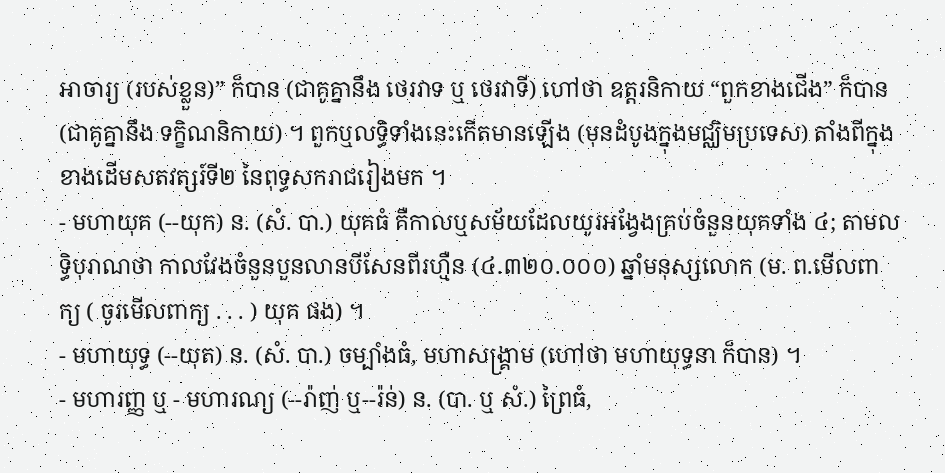អាចារ្យ (របស់ខ្លួន)” ក៏បាន (ជាគូគ្នានឹង ថេរវាទ ឬ ថេរវាទី) ហៅថា ឧត្តរនិកាយ “ពួកខាងជើង” ក៏បាន (ជាគូគ្នានឹង ទក្ខិណនិកាយ) ។ ពួកឬលទ្ធិទាំងនេះកើតមានឡើង (មុនដំបូងក្នុងមជ្ឈិមប្រទេស) តាំងពីក្នុងខាងដើមសតវត្សរ៍ទី២ នៃពុទ្ធសករាជរៀងមក ។
- មហាយុគ (--យុក) ន. (សំ. បា.) យុគធំ គឺកាលឬសម័យដែលយូរអង្វែងគ្រប់ចំនួនយុគទាំង ៤; តាមលទ្ធិបុរាណថា កាលវែងចំនួនបួនលានបីសែនពីរហ្មឺន (៤.៣២០.០០០) ឆ្នាំមនុស្សលោក (ម. ព.មើលពាក្យ ( ចូរមើលពាក្យ . . . ) យុគ ផង) ។
- មហាយុទ្ធ (--យុត) ន. (សំ. បា.) ចម្បាំងធំ, មហាសង្គ្រាម (ហៅថា មហាយុទ្ធនា ក៏បាន) ។
- មហារញ្ញ ឬ - មហារណ្យ (--រ៉ាញ់ ឬ--រ៉ន់) ន. (បា. ឬ សំ.) ព្រៃធំ,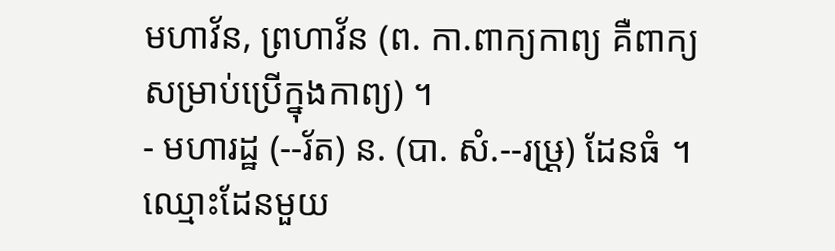មហាវ័ន, ព្រហាវ័ន (ព. កា.ពាក្យកាព្យ គឺពាក្យសម្រាប់ប្រើក្នុងកាព្យ) ។
- មហារដ្ឋ (--រ័ត) ន. (បា. សំ.--រឞ្រ្ត) ដែនធំ ។ ឈ្មោះដែនមួយ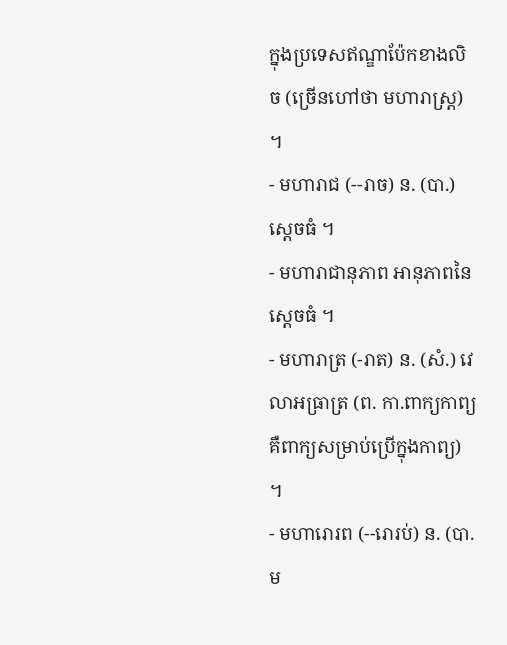ក្នុងប្រទេសឥណ្ឌាប៉ែកខាងលិច (ច្រើនហៅថា មហារាស្ត្រ) ។
- មហារាជ (--រាច) ន. (បា.) ស្ដេចធំ ។
- មហារាជានុភាព អានុភាពនៃស្ដេចធំ ។
- មហារាត្រ (-រាត) ន. (សំ.) វេលាអធ្រាត្រ (ព. កា.ពាក្យកាព្យ គឺពាក្យសម្រាប់ប្រើក្នុងកាព្យ) ។
- មហារោរព (--រោរប់) ន. (បា. ម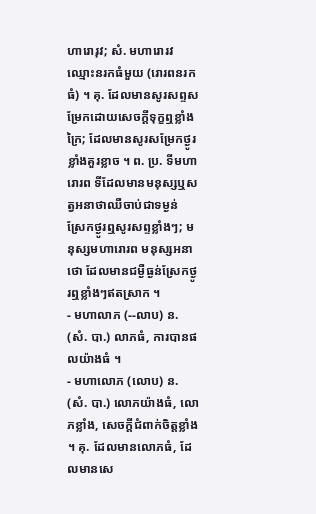ហារោរុវ; សំ. មហារោរវ ឈ្មោះនរកធំមួយ (រោរពនរកធំ) ។ គុ. ដែលមានសូរសព្ទសម្រែកដោយសេចក្ដីទុក្ខឮខ្លាំងក្រៃ; ដែលមានសូរសម្រែកថ្ងូរខ្លាំងគួរខ្លាច ។ ព. ប្រ. ទីមហារោរព ទីដែលមានមនុស្សឬសត្វអនាថាឈឺចាប់ជាទម្ងន់ ស្រែកថ្ងូរឮសូរសព្ទខ្លាំងៗ; មនុស្សមហារោរព មនុស្សអនាថោ ដែលមានជម្ងឺធ្ងន់ស្រែកថ្ងូរឮខ្លាំងៗឥតស្រាក ។
- មហាលាភ (--លាប) ន. (សំ. បា.) លាភធំ, ការបានផលយ៉ាងធំ ។
- មហាលោភ (លោប) ន. (សំ. បា.) លោភយ៉ាងធំ, លោភខ្លាំង, សេចក្ដីជំពាក់ចិត្តខ្លាំង ។ គុ. ដែលមានលោភធំ, ដែលមានសេ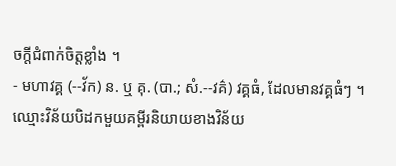ចក្ដីជំពាក់ចិត្តខ្លាំង ។
- មហាវគ្គ (--វ័ក) ន. ឬ គុ. (បា.; សំ.--វគ៌) វគ្គធំ, ដែលមានវគ្គធំៗ ។ ឈ្មោះវិន័យបិដកមួយគម្ពីរនិយាយខាងវិន័យ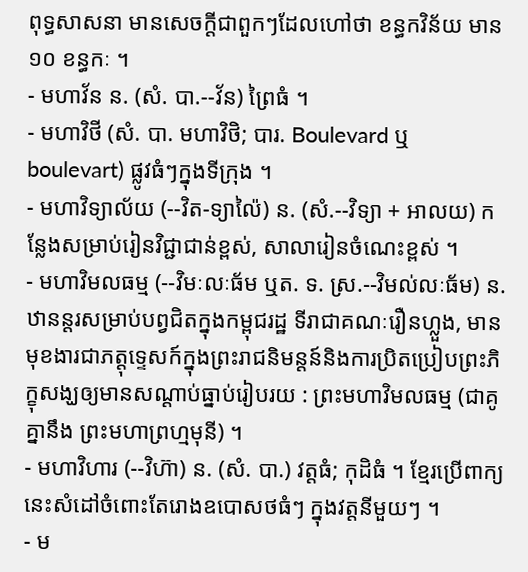ពុទ្ធសាសនា មានសេចក្ដីជាពួកៗដែលហៅថា ខន្ធកវិន័យ មាន ១០ ខន្ធកៈ ។
- មហាវ័ន ន. (សំ. បា.--វ័ន) ព្រៃធំ ។
- មហាវិថី (សំ. បា. មហាវិថិ; បារ. Boulevard ឬ boulevart) ផ្លូវធំៗក្នុងទីក្រុង ។
- មហាវិទ្យាល័យ (--វិត-ទ្យាល៉ៃ) ន. (សំ.--វិទ្យា + អាលយ) កន្លែងសម្រាប់រៀនវិជ្ជាជាន់ខ្ពស់, សាលារៀនចំណេះខ្ពស់ ។
- មហាវិមលធម្ម (--វិមៈលៈធ័ម ឬត. ទ. ស្រ.--វិមល់លៈធ័ម) ន. ឋានន្តរសម្រាប់បព្វជិតក្នុងកម្ពុជរដ្ឋ ទីរាជាគណៈរឿនហ្លួង, មានមុខងារជាភត្តុទ្ទេសក៍ក្នុងព្រះរាជនិមន្តន៍និងការប្រិតប្រៀបព្រះភិក្ខុសង្ឃឲ្យមានសណ្ដាប់ធ្នាប់រៀបរយ : ព្រះមហាវិមលធម្ម (ជាគូគ្នានឹង ព្រះមហាព្រហ្មមុនី) ។
- មហាវិហារ (--វិហ៊ា) ន. (សំ. បា.) វត្តធំ; កុដិធំ ។ ខ្មែរប្រើពាក្យនេះសំដៅចំពោះតែរោងឧបោសថធំៗ ក្នុងវត្តនីមួយៗ ។
- ម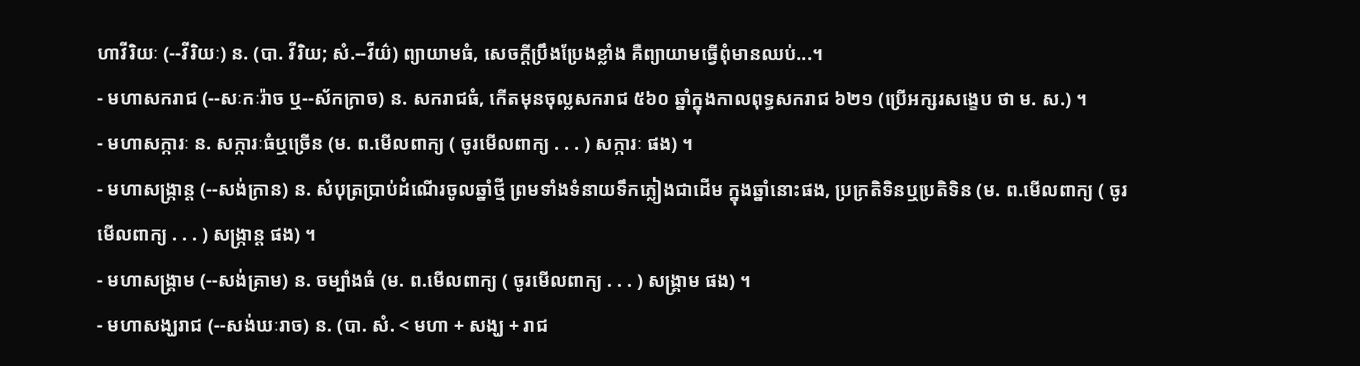ហាវីរិយៈ (--វីរិយៈ) ន. (បា. វីរិយ; សំ.--វីយ៌) ព្យាយាមធំ, សេចក្ដីប្រឹងប្រែងខ្លាំង គឺព្យាយាមធ្វើពុំមានឈប់...។
- មហាសករាជ (--សៈកៈរ៉ាច ឬ--ស័កក្រាច) ន. សករាជធំ, កើតមុនចុល្លសករាជ ៥៦០ ឆ្នាំក្នុងកាលពុទ្ធសករាជ ៦២១ (ប្រើអក្សរសង្ខេប ថា ម. ស.) ។
- មហាសក្ការៈ ន. សក្ការៈធំឬច្រើន (ម. ព.មើលពាក្យ ( ចូរមើលពាក្យ . . . ) សក្ការៈ ផង) ។
- មហាសង្ក្រាន្ត (--សង់ក្រាន) ន. សំបុត្រប្រាប់ដំណើរចូលឆ្នាំថ្មី ព្រមទាំងទំនាយទឹកភ្លៀងជាដើម ក្នុងឆ្នាំនោះផង, ប្រក្រតិទិនឬប្រតិទិន (ម. ព.មើលពាក្យ ( ចូរមើលពាក្យ . . . ) សង្ក្រាន្ត ផង) ។
- មហាសង្គ្រាម (--សង់គ្រាម) ន. ចម្បាំងធំ (ម. ព.មើលពាក្យ ( ចូរមើលពាក្យ . . . ) សង្គ្រាម ផង) ។
- មហាសង្ឃរាជ (--សង់ឃៈរាច) ន. (បា. សំ. < មហា + សង្ឃ + រាជ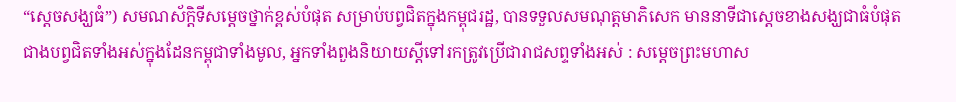“ស្ដេចសង្ឃធំ”) សមណស័ក្តិទីសម្ដេចថ្នាក់ខ្ពស់បំផុត សម្រាប់បព្វជិតក្នុងកម្ពុជរដ្ឋ, បានទទួលសមណុត្តមាភិសេក មាននាទីជាស្ដេចខាងសង្ឃជាធំបំផុតជាងបព្វជិតទាំងអស់ក្នុងដែនកម្ពុជាទាំងមូល, អ្នកទាំងពួងនិយាយស្ដីទៅរកត្រូវប្រើជារាជសព្ទទាំងអស់ : សម្ដេចព្រះមហាស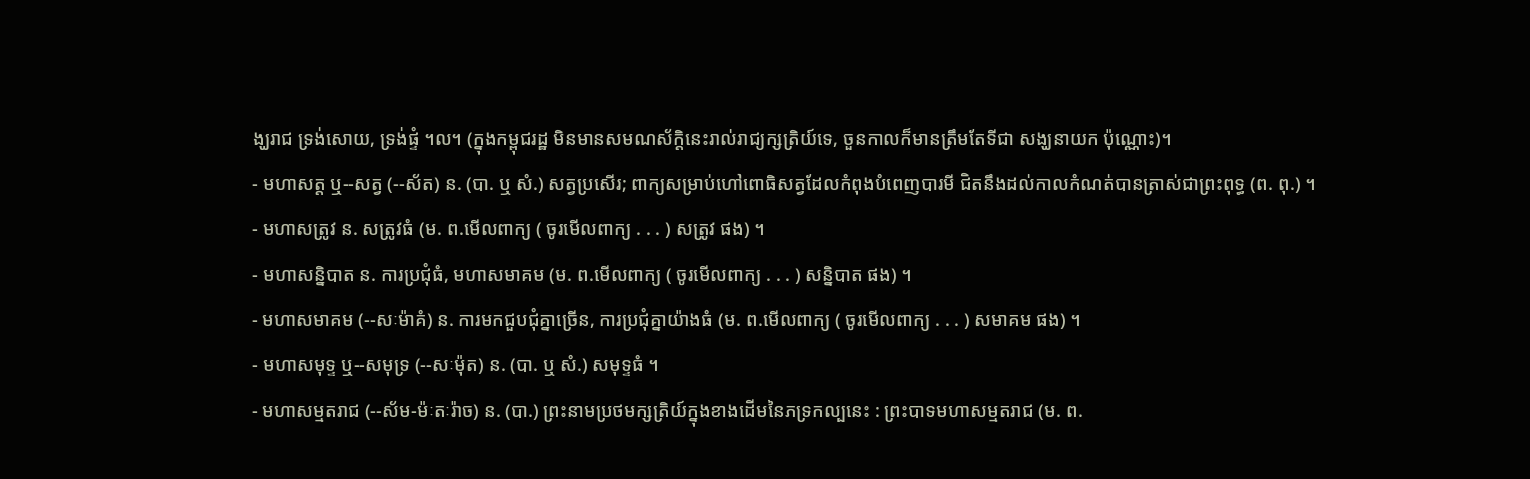ង្ឃរាជ ទ្រង់សោយ, ទ្រង់ផ្ទំ ។ល។ (ក្នុងកម្ពុជរដ្ឋ មិនមានសមណស័ក្ដិនេះរាល់រាជ្យក្សត្រិយ៍ទេ, ចួនកាលក៏មានត្រឹមតែទីជា សង្ឃនាយក ប៉ុណ្ណោះ)។
- មហាសត្ត ឬ--សត្វ (--ស័ត) ន. (បា. ឬ សំ.) សត្វប្រសើរ; ពាក្យសម្រាប់ហៅពោធិសត្វដែលកំពុងបំពេញបារមី ជិតនឹងដល់កាលកំណត់បានត្រាស់ជាព្រះពុទ្ធ (ព. ពុ.) ។
- មហាសត្រូវ ន. សត្រូវធំ (ម. ព.មើលពាក្យ ( ចូរមើលពាក្យ . . . ) សត្រូវ ផង) ។
- មហាសន្និបាត ន. ការប្រជុំធំ, មហាសមាគម (ម. ព.មើលពាក្យ ( ចូរមើលពាក្យ . . . ) សន្និបាត ផង) ។
- មហាសមាគម (--សៈម៉ាគំ) ន. ការមកជួបជុំគ្នាច្រើន, ការប្រជុំគ្នាយ៉ាងធំ (ម. ព.មើលពាក្យ ( ចូរមើលពាក្យ . . . ) សមាគម ផង) ។
- មហាសមុទ្ទ ឬ--សមុទ្រ (--សៈម៉ុត) ន. (បា. ឬ សំ.) សមុទ្ទធំ ។
- មហាសម្មតរាជ (--ស័ម-ម៉ៈតៈរ៉ាច) ន. (បា.) ព្រះនាមប្រថមក្សត្រិយ៍ក្នុងខាងដើមនៃភទ្រកល្បនេះ : ព្រះបាទមហាសម្មតរាជ (ម. ព.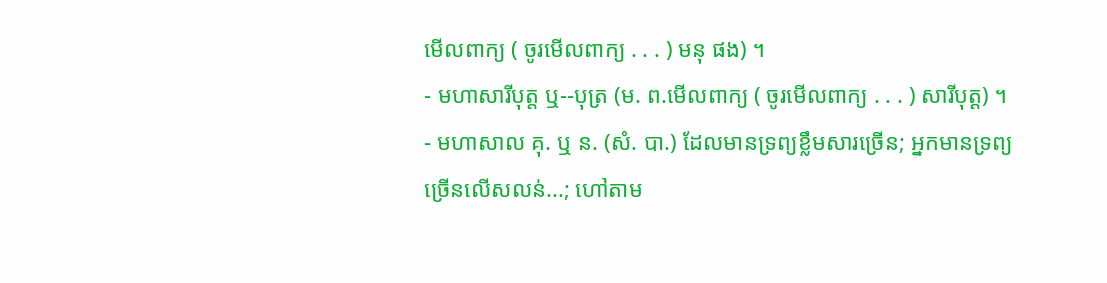មើលពាក្យ ( ចូរមើលពាក្យ . . . ) មនុ ផង) ។
- មហាសារីបុត្ត ឬ--បុត្រ (ម. ព.មើលពាក្យ ( ចូរមើលពាក្យ . . . ) សារីបុត្ត) ។
- មហាសាល គុ. ឬ ន. (សំ. បា.) ដែលមានទ្រព្យខ្លឹមសារច្រើន; អ្នកមានទ្រព្យច្រើនលើសលន់...; ហៅតាម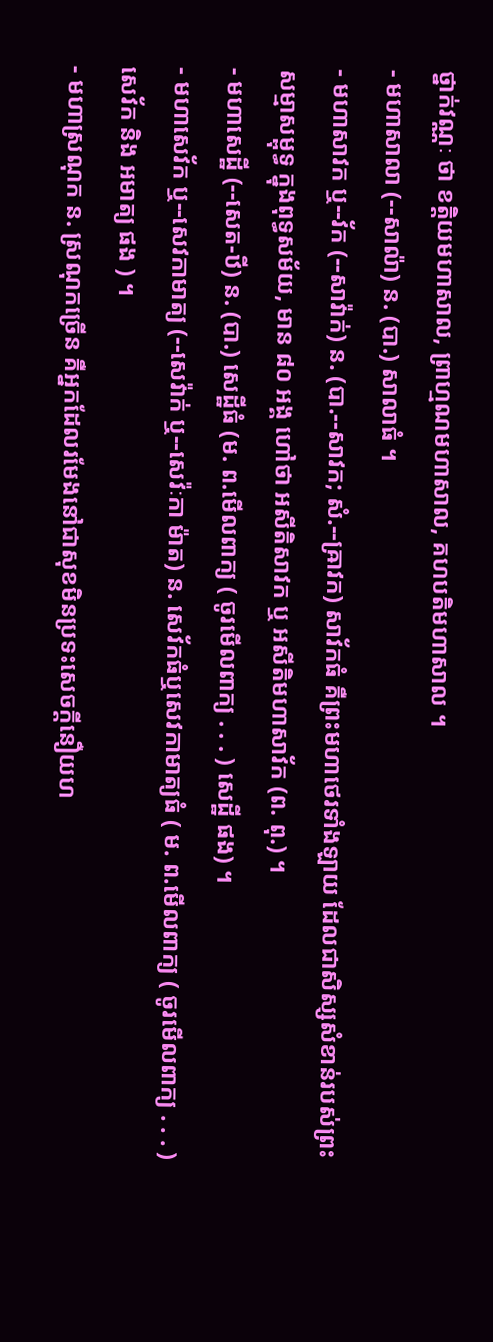ថ្នាក់វណ្ណៈ ថា ខត្តិយមហាសាល, ព្រាហ្មណមហាសាល, គហបតិមហាសាល ។
- មហាសាលា (--សាល៉ា) ន. (បា.) សាលាធំ ។
- មហាសាវក ឬ--វ័ក (--សាវ៉ាក់) ន. (បា.--សាវក; សំ.--ឝ្រាវក) សាវ័កធំ គឺព្រះមហាថេរទាំងឡាយ ដែលជាសិស្សសំខាន់របស់ព្រះសម្មាសម្ពុទ្ធ ក្នុងពុទ្ធសម័យ, មាន ៨០ អង្គ ហៅថា អសីតិសាវក ឬ អសីតិមហាសាវ័ក (ព. ពុ.) ។
- មហាសេដ្ឋី (--សេត-ឋី) ន. (បា.) សេដ្ឋីធំ (ម. ព.មើលពាក្យ ( ចូរមើលពាក្យ . . . ) សេដ្ឋី ផង) ។
- មហាសេវ័ក ឬ--សេវកាមាត្យ (--សេវ៉ាក់ ឬ--សេវ៉ៈកា ម៉ាត) ន. សេវ័កធំឬសេវកាមាត្យធំ ( ម. ព.មើលពាក្យ ( ចូរមើលពាក្យ . . . ) សេវ័ក និង អមាត្យ ផង ) ។
- មហាស្រណុក ន. ស្រណុកច្រើន គឺអ្នកដែលរមែងនៅជាសុខមិនប្រទះសេចក្ដីនឿយហ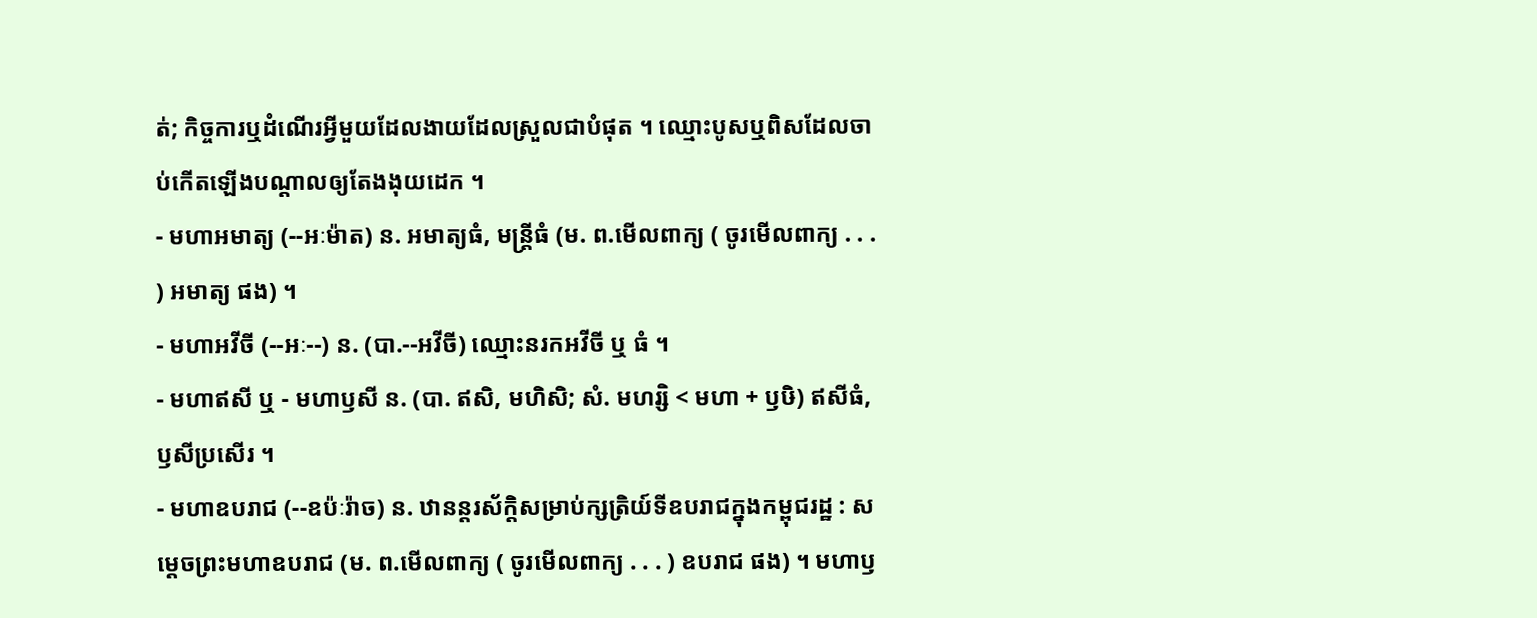ត់; កិច្ចការឬដំណើរអ្វីមួយដែលងាយដែលស្រួលជាបំផុត ។ ឈ្មោះបូសឬពិសដែលចាប់កើតឡើងបណ្ដាលឲ្យតែងងុយដេក ។
- មហាអមាត្យ (--អៈម៉ាត) ន. អមាត្យធំ, មន្ត្រីធំ (ម. ព.មើលពាក្យ ( ចូរមើលពាក្យ . . . ) អមាត្យ ផង) ។
- មហាអវីចី (--អៈ--) ន. (បា.--អវីចី) ឈ្មោះនរកអវីចី ឬ ធំ ។
- មហាឥសី ឬ - មហាឫសី ន. (បា. ឥសិ, មហិសិ; សំ. មហរ្សិ < មហា + ឫឞិ) ឥសីធំ, ឫសីប្រសើរ ។
- មហាឧបរាជ (--ឧប៉ៈរ៉ាច) ន. ឋានន្តរស័ក្តិសម្រាប់ក្សត្រិយ៍ទីឧបរាជក្នុងកម្ពុជរដ្ឋ : សម្ដេចព្រះមហាឧបរាជ (ម. ព.មើលពាក្យ ( ចូរមើលពាក្យ . . . ) ឧបរាជ ផង) ។ មហាឫ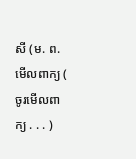សី (ម. ព.មើលពាក្យ ( ចូរមើលពាក្យ . . . )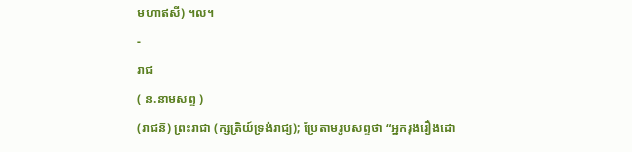មហាឥសី) ។ល។
-
រាជ
( ន.នាមសព្ទ )
(រាជន៑) ព្រះរាជា (ក្សត្រិយ៍ទ្រង់រាជ្យ); ប្រែតាមរូបសព្ទថា “អ្នករុងរឿងដោ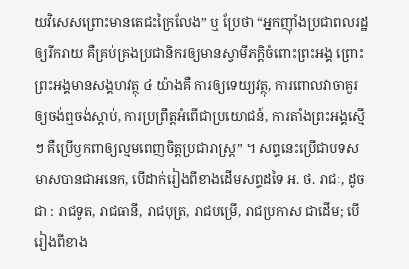យវិសេសព្រោះមានតេជះក្រៃលែង” ឬ ប្រែថា “អ្នកញ៉ាំងប្រជាពលរដ្ឋឲ្យរីករាយ គឺគ្រប់គ្រងប្រជានិករឲ្យមានស្វាមីភក្តិចំពោះព្រះអង្គ ព្រោះព្រះអង្គមានសង្គហវត្ថុ ៤ យ៉ាងគឺ ការឲ្យទេយ្យវត្ថុ, ការពោលវាចាគួរឲ្យចង់ឮចង់ស្ដាប់, ការប្រព្រឹត្តអំពើជាប្រយោជន៍, ការតាំងព្រះអង្គស្មើៗ គឺប្រើឫកពាឲ្យល្មមពេញចិត្តប្រជារាស្រ្ត” ។ សព្ទនេះប្រើជាបទសមាសបានជាអនេក, បើដាក់រៀងពីខាងដើមសព្ទដទៃ អ. ថ. រាជៈ, ដូចជា : រាជទូត, រាជធានី, រាជបុត្រ, រាជបម្រើ, រាជប្រកាស ជាដើម; បើរៀងពីខាង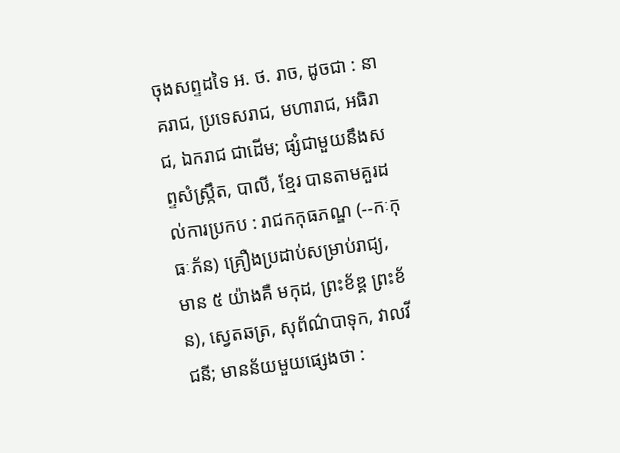ចុងសព្ទដទៃ អ. ថ. រាច, ដូចជា : នាគរាជ, ប្រទេសរាជ, មហារាជ, អធិរាជ, ឯករាជ ជាដើម; ផ្សំជាមួយនឹងសព្ទសំស្រ្កឹត, បាលី, ខ្មែរ បានតាមគួរដល់ការប្រកប : រាជកកុធភណ្ឌ (--កៈកុធៈភ័ន) គ្រឿងប្រដាប់សម្រាប់រាជ្យ, មាន ៥ យ៉ាងគឺ មកុដ, ព្រះខ័ឌ្គ ព្រះខ័ន), ស្វេតឆត្រ, សុព័ណ៌បាទុក, វាលវីជនី; មានន័យមួយផ្សេងថា :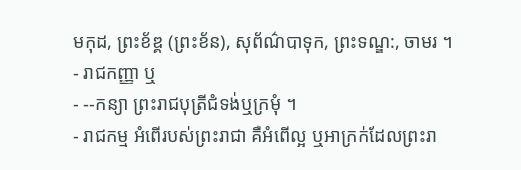មកុដ, ព្រះខ័ឌ្គ (ព្រះខ័ន), សុព័ណ៌បាទុក, ព្រះទណ្ឌ:, ចាមរ ។
- រាជកញ្ញា ឬ
- --កន្យា ព្រះរាជបុត្រីជំទង់ឬក្រមុំ ។
- រាជកម្ម អំពើរបស់ព្រះរាជា គឺអំពើល្អ ឬអាក្រក់ដែលព្រះរា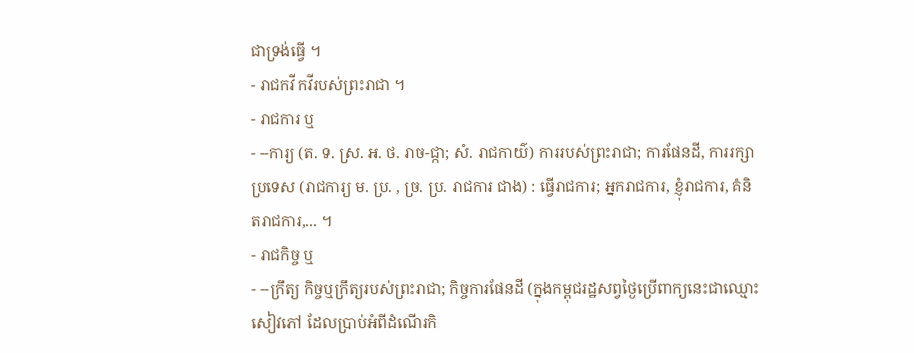ជាទ្រង់ធ្វើ ។
- រាជកវី កវីរបស់ព្រះរាជា ។
- រាជការ ឬ
- --ការ្យ (ត. ទ. ស្រ. អ. ថ. រាច-ជ្កា; សំ. រាជកាយ៌) ការរបស់ព្រះរាជា; ការផែនដី, ការរក្សាប្រទេស (រាជការ្យ ម. ប្រ. , ច្រ. ប្រ. រាជការ ជាង) : ធ្វើរាជការ; អ្នករាជការ, ខ្ញុំរាជការ, គំនិតរាជការ,... ។
- រាជកិច្ច ឬ
- --ក្រឹត្យ កិច្ចឬក្រឹត្យរបស់ព្រះរាជា; កិច្ចការផែនដី (ក្នុងកម្ពុជរដ្ឋសព្វថ្ងៃប្រើពាក្យនេះជាឈ្មោះសៀវភៅ ដែលប្រាប់អំពីដំណើរកិ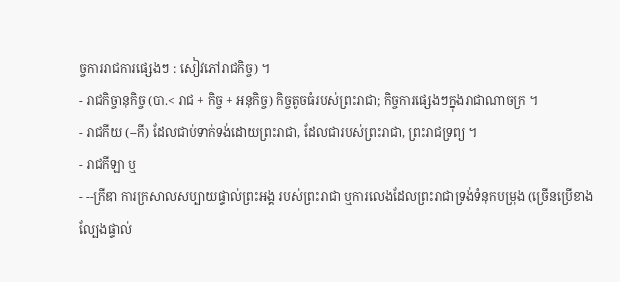ច្ចការរាជការផ្សេងៗ : សៀវភៅរាជកិច្ច) ។
- រាជកិច្ចានុកិច្ច (បា.< រាជ + កិច្ច + អនុកិច្ច) កិច្ចតូចធំរបស់ព្រះរាជា; កិច្ចការផ្សេងៗក្នុងរាជាណាចក្រ ។
- រាជកីយ (--កី) ដែលជាប់ទាក់ទង់ដោយព្រះរាជា, ដែលជារបស់ព្រះរាជា, ព្រះរាជទ្រព្យ ។
- រាជកីឡា ឬ
- --ក្រីឌា ការក្រសាលសប្បាយផ្ទាល់ព្រះអង្គ របស់ព្រះរាជា ឬការលេងដែលព្រះរាជាទ្រង់ទំនុកបម្រុង (ច្រើនប្រើខាងល្បែងផ្ទាល់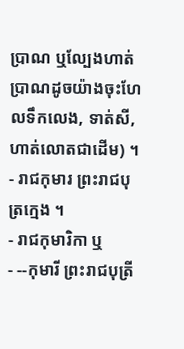ប្រាណ ឬល្បែងហាត់ប្រាណដូចយ៉ាងចុះហែលទឹកលេង, ទាត់សី, ហាត់លោតជាដើម) ។
- រាជកុមារ ព្រះរាជបុត្រក្មេង ។
- រាជកុមារិកា ឬ
- --កុមារី ព្រះរាជបុត្រី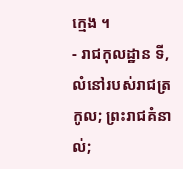ក្មេង ។
- រាជកុលដ្ឋាន ទី, លំនៅរបស់រាជត្រកូល; ព្រះរាជគំនាល់;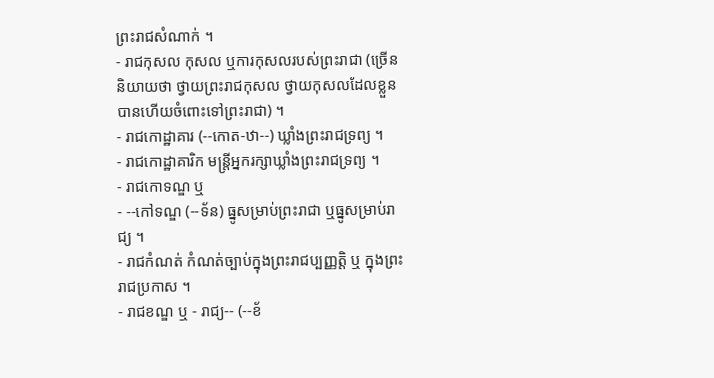ព្រះរាជសំណាក់ ។
- រាជកុសល កុសល ឬការកុសលរបស់ព្រះរាជា (ច្រើននិយាយថា ថ្វាយព្រះរាជកុសល ថ្វាយកុសលដែលខ្លួនបានហើយចំពោះទៅព្រះរាជា) ។
- រាជកោដ្ឋាគារ (--កោត-ឋា--) ឃ្លាំងព្រះរាជទ្រព្យ ។
- រាជកោដ្ឋាគារិក មន្ត្រីអ្នករក្សាឃ្លាំងព្រះរាជទ្រព្យ ។
- រាជកោទណ្ឌ ឬ
- --កៅទណ្ឌ (--ទ័ន) ធ្នូសម្រាប់ព្រះរាជា ឬធ្នូសម្រាប់រាជ្យ ។
- រាជកំណត់ កំណត់ច្បាប់ក្នុងព្រះរាជប្បញ្ញត្តិ ឬ ក្នុងព្រះរាជប្រកាស ។
- រាជខណ្ឌ ឬ - រាជ្យ-- (--ខ័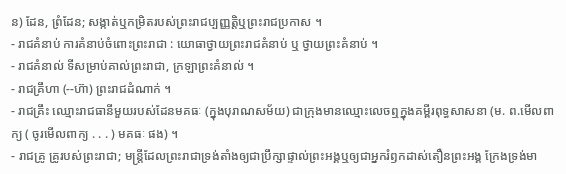ន) ដែន, ព្រំដែន; សង្កាត់ឬកម្រិតរបស់ព្រះរាជប្បញ្ញត្តិឬព្រះរាជប្រកាស ។
- រាជគំនាប់ ការគំនាប់ចំពោះព្រះរាជា : យោធាថ្វាយព្រះរាជគំនាប់ ឬ ថ្វាយព្រះគំនាប់ ។
- រាជគំនាល់ ទីសម្រាប់គាល់ព្រះរាជា, ក្រឡាព្រះគំនាល់ ។
- រាជគ្រឹហា (--ហ៊ា) ព្រះរាជដំណាក់ ។
- រាជគ្រឹះ ឈ្មោះរាជធានីមួយរបស់ដែនមគធៈ (ក្នុងបុរាណសម័យ) ជាក្រុងមានឈ្មោះលេចឮក្នុងគម្ពីរពុទ្ធសាសនា (ម. ព.មើលពាក្យ ( ចូរមើលពាក្យ . . . ) មគធៈ ផង) ។
- រាជគ្រូ គ្រូរបស់ព្រះរាជា; មន្ត្រីដែលព្រះរាជាទ្រង់តាំងឲ្យជាប្រឹក្សាផ្ទាល់ព្រះអង្គឬឲ្យជាអ្នករំឭកដាស់តឿនព្រះអង្គ ក្រែងទ្រង់មា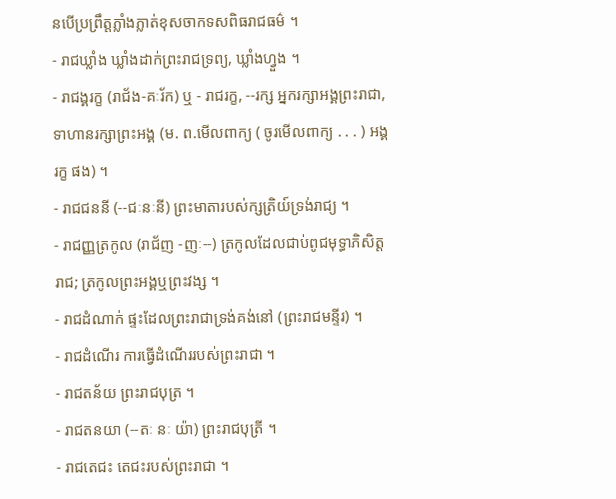នបើប្រព្រឹត្តភ្លាំងភ្លាត់ខុសចាកទសពិធរាជធម៌ ។
- រាជឃ្លាំង ឃ្លាំងដាក់ព្រះរាជទ្រព្យ, ឃ្លាំងហ្វួង ។
- រាជង្គរក្ខ (រាជ័ង-គៈរ័ក) ឬ - រាជរក្ខ, --រក្ស អ្នករក្សាអង្គព្រះរាជា, ទាហានរក្សាព្រះអង្គ (ម. ព.មើលពាក្យ ( ចូរមើលពាក្យ . . . ) អង្គរក្ខ ផង) ។
- រាជជននី (--ជៈនៈនី) ព្រះមាតារបស់ក្សត្រិយ៍ទ្រង់រាជ្យ ។
- រាជញ្ញត្រកូល (រាជ័ញ -ញៈ--) ត្រកូលដែលជាប់ពូជមុទ្ធាភិសិត្តរាជ; ត្រកូលព្រះអង្គឬព្រះវង្ស ។
- រាជដំណាក់ ផ្ទះដែលព្រះរាជាទ្រង់គង់នៅ (ព្រះរាជមន្ទីរ) ។
- រាជដំណើរ ការធ្វើដំណើររបស់ព្រះរាជា ។
- រាជតន័យ ព្រះរាជបុត្រ ។
- រាជតនយា (--តៈ នៈ យ៉ា) ព្រះរាជបុត្រី ។
- រាជតេជះ តេជះរបស់ព្រះរាជា ។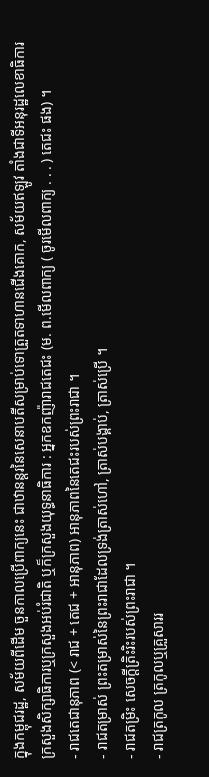ក្នុងកម្ពុជរដ្ឋ, សម័យពីដើម ចួនកាលប្រើពាក្យនេះ ជាឋានន្តរនៃសេនាបតីសម្រាប់ទោត្រួតទាហានជើងគោក, សម័យឥឡូវ តាំងជាទីអនុរដ្ឋលេខាធិការក្រសួងសិក្សាធិការឬក្រសួងអប់រំជាតិ ឬក៏ក្រសួងយុទ្ធនាធិការ : អ្នកឧកញ៉ារាជតេជះ (ម. ព.មើលពាក្យ ( ចូរមើលពាក្យ . . . ) តេជះ ផង) ។
- រាជតេជានុភាព (< រាជ + តេជ + អានុភាព) អានុភាពនៃតេជះរបស់ព្រះរាជា ។
- រាជតម្រាស់ ព្រះតម្រាស់នៃព្រះរាជាដែលទ្រង់ត្រាស់ហៅ, ត្រាស់បង្គាប់, ត្រាស់ប្រើ ។
- រាជតម្រិះ សេចក្ដីត្រិះរិះរបស់ព្រះរាជា ។
- រាជត្រកូល ត្រកូលឬគ្រួសាររ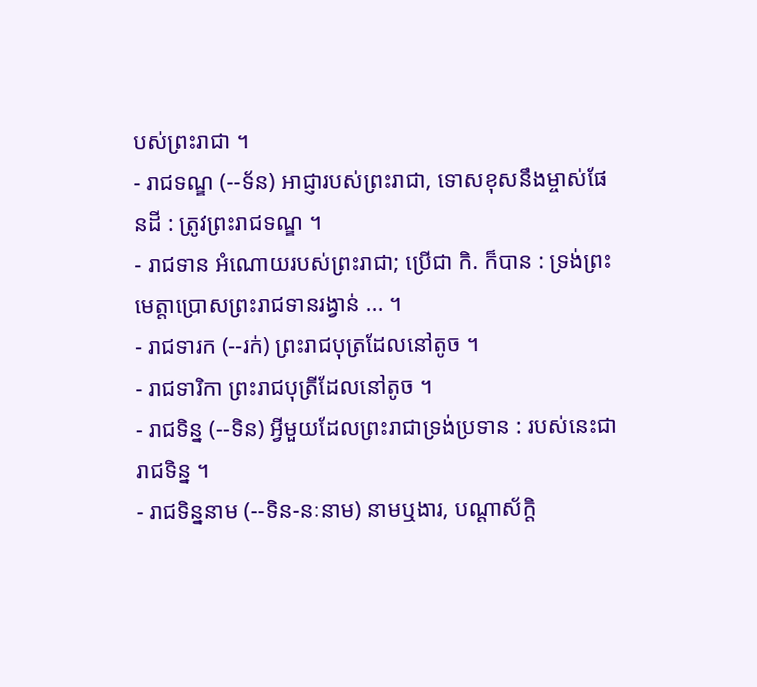បស់ព្រះរាជា ។
- រាជទណ្ឌ (--ទ័ន) អាជ្ញារបស់ព្រះរាជា, ទោសខុសនឹងម្ចាស់ផែនដី : ត្រូវព្រះរាជទណ្ឌ ។
- រាជទាន អំណោយរបស់ព្រះរាជា; ប្រើជា កិ. ក៏បាន : ទ្រង់ព្រះមេត្តាប្រោសព្រះរាជទានរង្វាន់ ... ។
- រាជទារក (--រក់) ព្រះរាជបុត្រដែលនៅតូច ។
- រាជទារិកា ព្រះរាជបុត្រីដែលនៅតូច ។
- រាជទិន្ន (--ទិន) អ្វីមួយដែលព្រះរាជាទ្រង់ប្រទាន : របស់នេះជារាជទិន្ន ។
- រាជទិន្ននាម (--ទិន-នៈនាម) នាមឬងារ, បណ្តាស័ក្តិ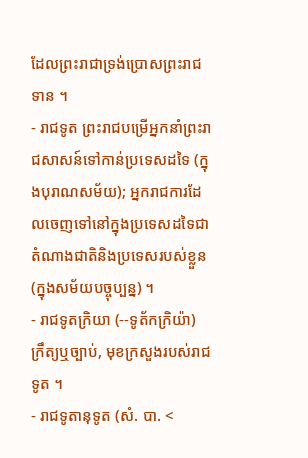ដែលព្រះរាជាទ្រង់ប្រោសព្រះរាជទាន ។
- រាជទូត ព្រះរាជបម្រើអ្នកនាំព្រះរាជសាសន៍ទៅកាន់ប្រទេសដទៃ (ក្នុងបុរាណសម័យ); អ្នករាជការដែលចេញទៅនៅក្នុងប្រទេសដទៃជាតំណាងជាតិនិងប្រទេសរបស់ខ្លួន (ក្នុងសម័យបច្ចុប្បន្ន) ។
- រាជទូតក្រិយា (--ទូត័កក្រិយ៉ា) ក្រឹត្យឬច្បាប់, មុខក្រសួងរបស់រាជទូត ។
- រាជទូតានុទូត (សំ. បា. <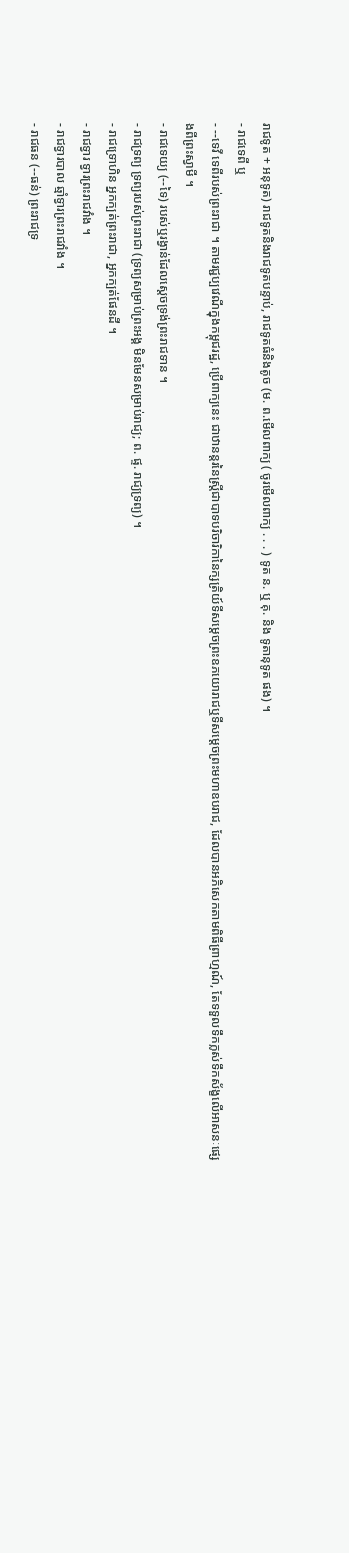រាជទូត + អនុទូត) រាជទូតនិងរាជទូតបន្ទាប់, រាជទូតធំនិងតូច (ម. ព.មើលពាក្យ ( ចូរមើលពាក្យ . . . ) ទូត ន. ឬ គុ. និង ទូតានុទូត ផង) ។
- រាជទេពី ឬ
- --ទេវី ទេពីរបស់ព្រះរាជា ។ តាមរជ្ជប្បវេណីក្នុងកម្ពុជរដ្ឋ, ប្រើពាក្យនេះ ជាឋានន្តរនៃស្ត្រីជាបាទបរិចារិកានៃក្សត្រិយ៍ទីសម្ដេចព្រះឧភយោរាជឬទីសម្ដេចព្រះមហាឧបរាជ, ដែលបានអភិសេកតាមពិធីព្រាហ្មណ៍, តែទទួលទឹកក្លស់ទឹកស័ង្ខលើអាសនៈផ្សេងពីព្រះស្វាមី ។
- រាជទេយ្យ (--ទៃ) របស់ឬរង្វាន់ដែលស្ដេចទ្រង់ព្រះរាជទាន ។
- រាជទ្រព្យ ទ្រព្យរបស់ព្រះរាជា (ទ្រព្យសម្រាប់ព្រះអង្គ មិនមែនសម្រាប់រាជ្យ; ព. ផ្ទ. រាជ្យទ្រព្យ) ។
- រាជទ្រោហិន អ្នកក្បត់ព្រះរាជា, អ្នកក្បត់ផែនដី ។
- រាជទ្វារ ទ្វារព្រះរាជវាំង ។
- រាជទ្វារបាល ឆ្មាំទ្វារព្រះរាជវាំង ។
- រាជធន (--ធន់) ព្រះរាជទ្រ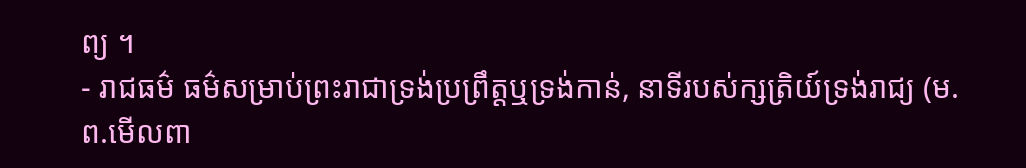ព្យ ។
- រាជធម៌ ធម៌សម្រាប់ព្រះរាជាទ្រង់ប្រព្រឹត្តឬទ្រង់កាន់, នាទីរបស់ក្សត្រិយ៍ទ្រង់រាជ្យ (ម. ព.មើលពា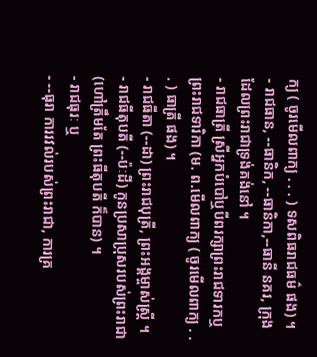ក្យ ( ចូរមើលពាក្យ . . . ) ទសពិធរាជធម៌ ផង) ។
- រាជធាន, --ធានិក, --ធានិកា,--ធានី នគរ, ក្រុង ដែលព្រះរាជាទ្រង់គង់នៅ ។
- រាជធាត្រី ស្រីអ្នកបំបៅឬបីពរក្សាព្រះរាជទារកឬព្រះរាជទារិកា (ម. ព.មើលពាក្យ ( ចូរមើលពាក្យ . . . ) ធាត្រី ផង) ។
- រាជធីតា (--ដា) ព្រះរាជបុត្រី, ព្រះអង្គម្ចាស់ស្ត្រី ។
- រាជធីតុបតី (--ប៉ៈដី) កូនប្រសាប្រុសរបស់ព្រះរាជា (ហៅត្រឹមតែ ព្រះធីតុបតី ក៏បាន) ។
- រាជធុរៈ ឬ
- --ធុរា ការរវល់របស់ព្រះរាជា, ការគ្រ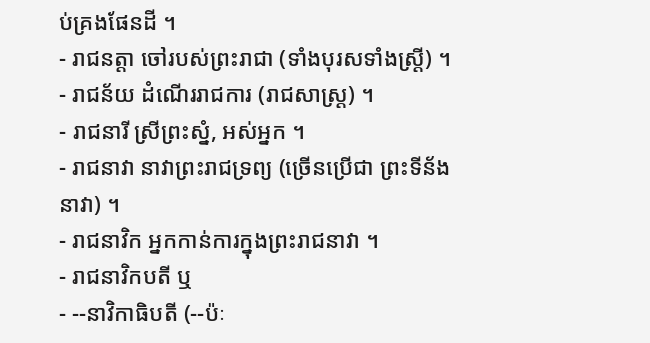ប់គ្រងផែនដី ។
- រាជនត្តា ចៅរបស់ព្រះរាជា (ទាំងបុរសទាំងស្ត្រី) ។
- រាជន័យ ដំណើររាជការ (រាជសាស្រ្ត) ។
- រាជនារី ស្រីព្រះស្នំ, អស់អ្នក ។
- រាជនាវា នាវាព្រះរាជទ្រព្យ (ច្រើនប្រើជា ព្រះទីន័ង នាវា) ។
- រាជនាវិក អ្នកកាន់ការក្នុងព្រះរាជនាវា ។
- រាជនាវិកបតី ឬ
- --នាវិកាធិបតី (--ប៉ៈ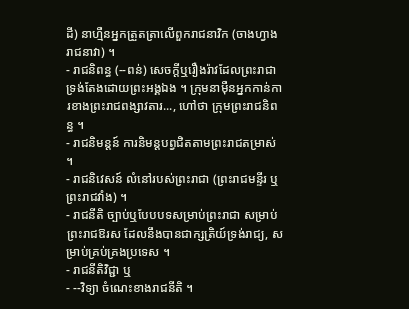ដី) នាហ្មឺនអ្នកត្រួតត្រាលើពួករាជនាវិក (ចាងហ្វាងរាជនាវា) ។
- រាជនិពន្ធ (--ពន់) សេចក្ដីឬរឿងរ៉ាវដែលព្រះរាជាទ្រង់តែងដោយព្រះអង្គឯង ។ ក្រុមនាម៉ឺនអ្នកកាន់ការខាងព្រះរាជពង្សាវតារ..., ហៅថា ក្រុមព្រះរាជនិពន្ធ ។
- រាជនិមន្តន៍ ការនិមន្តបព្វជិតតាមព្រះរាជតម្រាស់ ។
- រាជនិវេសន៍ លំនៅរបស់ព្រះរាជា (ព្រះរាជមន្ទីរ ឬព្រះរាជវាំង) ។
- រាជនីតិ ច្បាប់ឬបែបបទសម្រាប់ព្រះរាជា សម្រាប់ព្រះរាជឱរស ដែលនឹងបានជាក្សត្រិយ៍ទ្រង់រាជ្យ, សម្រាប់គ្រប់គ្រងប្រទេស ។
- រាជនីតិវិជ្ជា ឬ
- --វិទ្យា ចំណេះខាងរាជនីតិ ។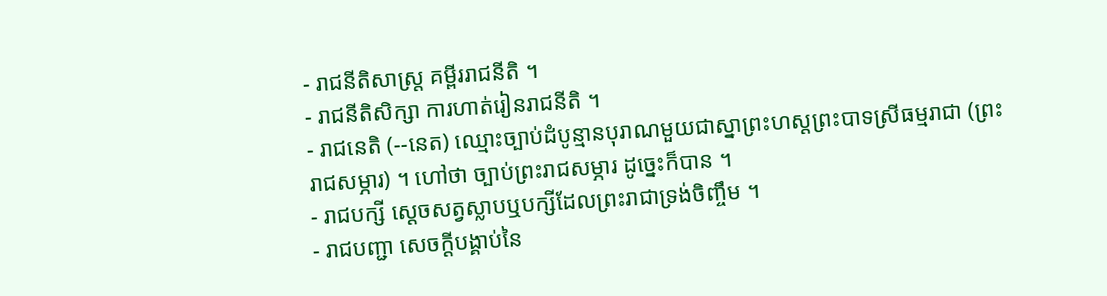- រាជនីតិសាស្ត្រ គម្ពីររាជនីតិ ។
- រាជនីតិសិក្សា ការហាត់រៀនរាជនីតិ ។
- រាជនេតិ (--នេត) ឈ្មោះច្បាប់ដំបូន្មានបុរាណមួយជាស្នាព្រះហស្តព្រះបាទស្រីធម្មរាជា (ព្រះរាជសម្ភារ) ។ ហៅថា ច្បាប់ព្រះរាជសម្ភារ ដូច្នេះក៏បាន ។
- រាជបក្សី ស្ដេចសត្វស្លាបឬបក្សីដែលព្រះរាជាទ្រង់ចិញ្ចឹម ។
- រាជបញ្ជា សេចក្ដីបង្គាប់នៃ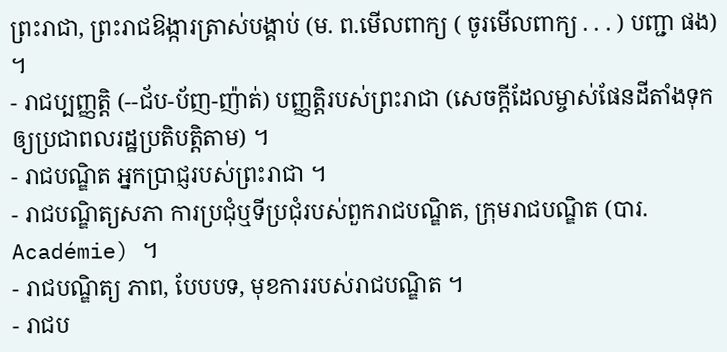ព្រះរាជា, ព្រះរាជឱង្ការត្រាស់បង្គាប់ (ម. ព.មើលពាក្យ ( ចូរមើលពាក្យ . . . ) បញ្ជា ផង) ។
- រាជប្បញ្ញត្តិ (--ជ័ប-ប័ញ-ញ៉ាត់) បញ្ញត្តិរបស់ព្រះរាជា (សេចក្ដីដែលម្ចាស់ផែនដីតាំងទុកឲ្យប្រជាពលរដ្ឋប្រតិបត្តិតាម) ។
- រាជបណ្ឌិត អ្នកប្រាជ្ញរបស់ព្រះរាជា ។
- រាជបណ្ឌិត្យសភា ការប្រជុំឬទីប្រជុំរបស់ពួករាជបណ្ឌិត, ក្រុមរាជបណ្ឌិត (បារ. Académie) ។
- រាជបណ្ឌិត្យ ភាព, បែបបទ, មុខការរបស់រាជបណ្ឌិត ។
- រាជប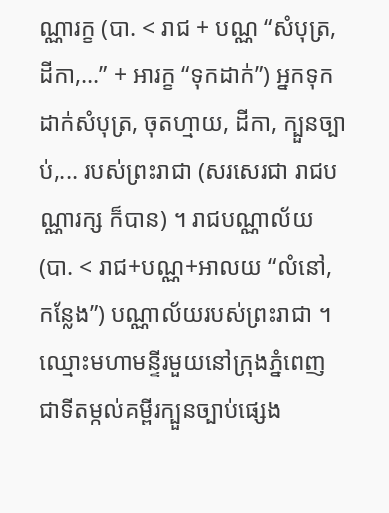ណ្ណារក្ខ (បា. < រាជ + បណ្ណ “សំបុត្រ, ដីកា,...” + អារក្ខ “ទុកដាក់”) អ្នកទុកដាក់សំបុត្រ, ចុតហ្មាយ, ដីកា, ក្បួនច្បាប់,... របស់ព្រះរាជា (សរសេរជា រាជបណ្ណារក្ស ក៏បាន) ។ រាជបណ្ណាល័យ (បា. < រាជ+បណ្ណ+អាលយ “លំនៅ, កន្លែង”) បណ្ណាល័យរបស់ព្រះរាជា ។ ឈ្មោះមហាមន្ទីរមួយនៅក្រុងភ្នំពេញ ជាទីតម្កល់គម្ពីរក្បួនច្បាប់ផ្សេង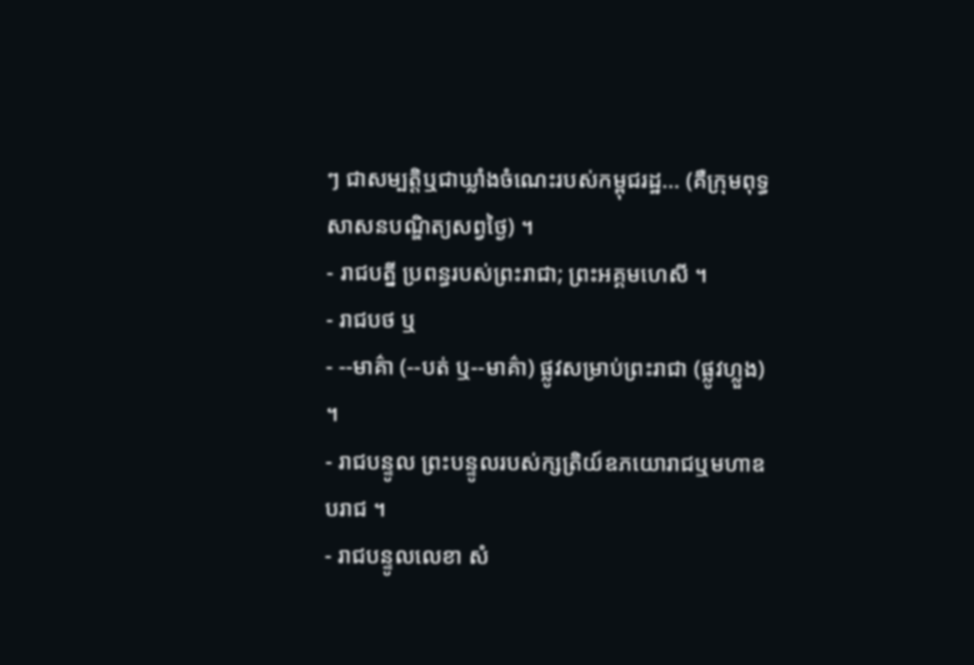ៗ ជាសម្បត្តិឬជាឃ្លាំងចំណេះរបស់កម្ពុជរដ្ឋ... (គឺក្រុមពុទ្ធសាសនបណ្ឌិត្យសព្វថ្ងៃ) ។
- រាជបត្នី ប្រពន្ធរបស់ព្រះរាជា; ព្រះអគ្គមហេសី ។
- រាជបថ ឬ
- --មាគ៌ា (--បត់ ឬ--មាគ៌ា) ផ្លូវសម្រាប់ព្រះរាជា (ផ្លូវហ្លួង) ។
- រាជបន្ទូល ព្រះបន្ទូលរបស់ក្សត្រិយ៍ឧភយោរាជឬមហាឧបរាជ ។
- រាជបន្ទូលលេខា សំ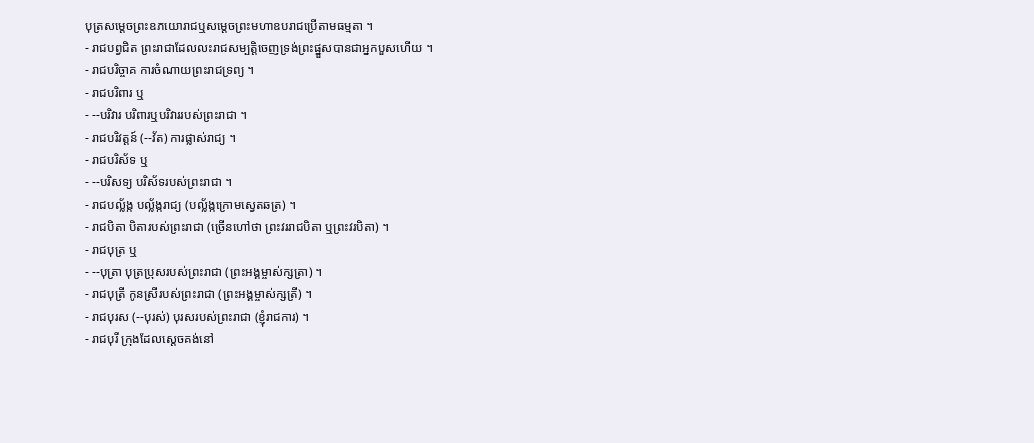បុត្រសម្ដេចព្រះឧភយោរាជឬសម្ដេចព្រះមហាឧបរាជប្រើតាមធម្មតា ។
- រាជបព្វជិត ព្រះរាជាដែលលះរាជសម្បត្តិចេញទ្រង់ព្រះផ្នួសបានជាអ្នកបួសហើយ ។
- រាជបរិច្ចាគ ការចំណាយព្រះរាជទ្រព្យ ។
- រាជបរិពារ ឬ
- --បរិវារ បរិពារឬបរិវាររបស់ព្រះរាជា ។
- រាជបរិវត្តន៍ (--វ័ត) ការផ្លាស់រាជ្យ ។
- រាជបរិស័ទ ឬ
- --បរិសទ្យ បរិស័ទរបស់ព្រះរាជា ។
- រាជបល្ល័ង្ក បល្ល័ង្ករាជ្យ (បល្ល័ង្កក្រោមស្វេតឆត្រ) ។
- រាជបិតា បិតារបស់ព្រះរាជា (ច្រើនហៅថា ព្រះវររាជបិតា ឬព្រះវរបិតា) ។
- រាជបុត្រ ឬ
- --បុត្រា បុត្រប្រុសរបស់ព្រះរាជា (ព្រះអង្គម្ចាស់ក្សត្រា) ។
- រាជបុត្រី កូនស្រីរបស់ព្រះរាជា (ព្រះអង្គម្ចាស់ក្សត្រី) ។
- រាជបុរស (--បុរស់) បុរសរបស់ព្រះរាជា (ខ្ញុំរាជការ) ។
- រាជបុរី ក្រុងដែលស្ដេចគង់នៅ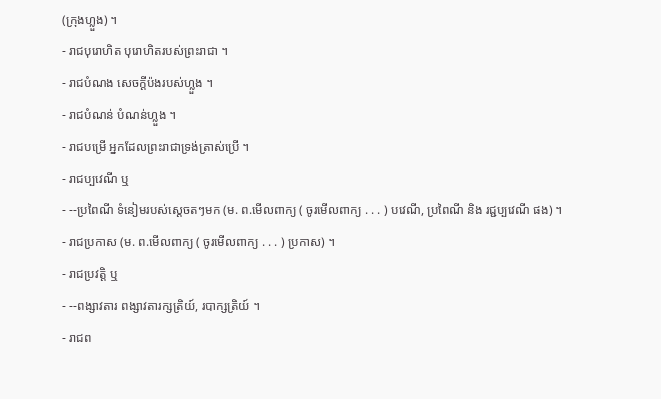(ក្រុងហ្លួង) ។
- រាជបុរោហិត បុរោហិតរបស់ព្រះរាជា ។
- រាជបំណង សេចក្ដីប៉ងរបស់ហ្លួង ។
- រាជបំណន់ បំណន់ហ្លួង ។
- រាជបម្រើ អ្នកដែលព្រះរាជាទ្រង់ត្រាស់ប្រើ ។
- រាជប្បវេណី ឬ
- --ប្រពៃណី ទំនៀមរបស់ស្ដេចតៗមក (ម. ព.មើលពាក្យ ( ចូរមើលពាក្យ . . . ) បវេណី, ប្រពៃណី និង រជ្ជប្បវេណី ផង) ។
- រាជប្រកាស (ម. ព.មើលពាក្យ ( ចូរមើលពាក្យ . . . ) ប្រកាស) ។
- រាជប្រវត្តិ ឬ
- --ពង្សាវតារ ពង្សាវតារក្សត្រិយ៍, របាក្សត្រិយ៍ ។
- រាជព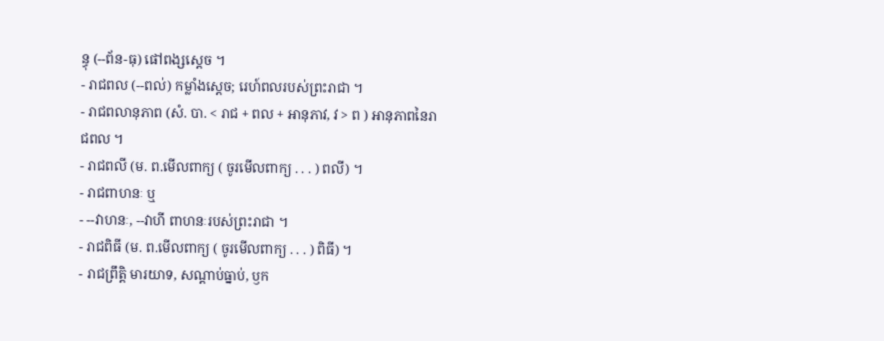ន្ធុ (--ព័ន-ធុ) ផៅពង្សស្ដេច ។
- រាជពល (--ពល់) កម្លាំងស្ដេច; រេហ៍ពលរបស់ព្រះរាជា ។
- រាជពលានុភាព (សំ. បា. < រាជ + ពល + អានុភាវ, វ > ព ) អានុភាពនៃរាជពល ។
- រាជពលី (ម. ព.មើលពាក្យ ( ចូរមើលពាក្យ . . . ) ពលី) ។
- រាជពាហនៈ ឬ
- --វាហនៈ, --វាហី ពាហនៈរបស់ព្រះរាជា ។
- រាជពិធី (ម. ព.មើលពាក្យ ( ចូរមើលពាក្យ . . . ) ពិធី) ។
- រាជព្រឹត្តិ មារយាទ, សណ្ដាប់ធ្នាប់, ឫក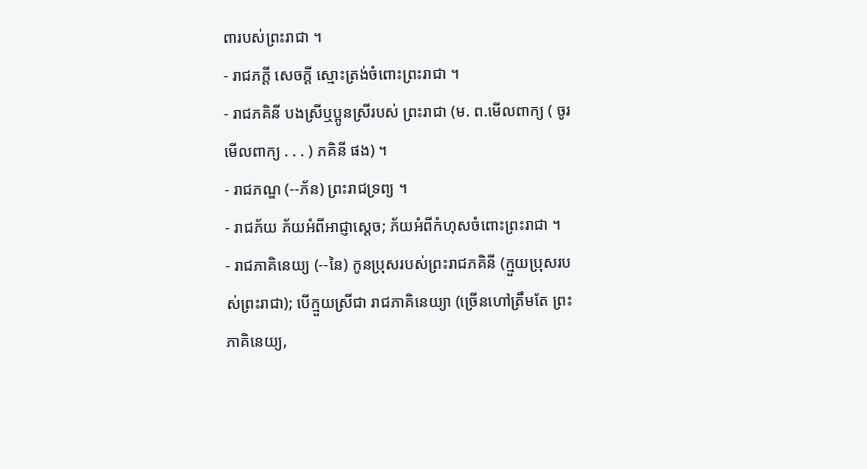ពារបស់ព្រះរាជា ។
- រាជភក្តី សេចក្ដី ស្មោះត្រង់ចំពោះព្រះរាជា ។
- រាជភគិនី បងស្រីឬប្អូនស្រីរបស់ ព្រះរាជា (ម. ព.មើលពាក្យ ( ចូរមើលពាក្យ . . . ) ភគិនី ផង) ។
- រាជភណ្ឌ (--ភ័ន) ព្រះរាជទ្រព្យ ។
- រាជភ័យ ភ័យអំពីអាជ្ញាស្ដេច; ភ័យអំពីកំហុសចំពោះព្រះរាជា ។
- រាជភាគិនេយ្យ (--នៃ) កូនប្រុសរបស់ព្រះរាជភគិនី (ក្មួយប្រុសរបស់ព្រះរាជា); បើក្មួយស្រីជា រាជភាគិនេយ្យា (ច្រើនហៅត្រឹមតែ ព្រះភាគិនេយ្យ,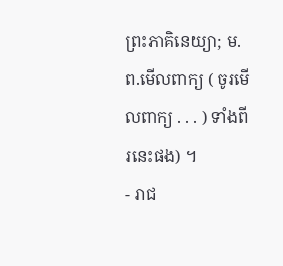ព្រះភាគិនេយ្យា; ម. ព.មើលពាក្យ ( ចូរមើលពាក្យ . . . ) ទាំងពីរនេះផង) ។
- រាជ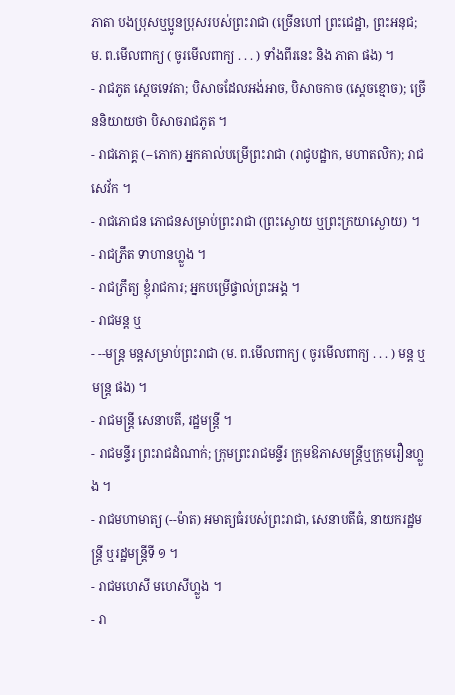ភាតា បងប្រុសឬប្អូនប្រុសរបស់ព្រះរាជា (ច្រើនហៅ ព្រះជេដ្ឋា, ព្រះអនុជ; ម. ព.មើលពាក្យ ( ចូរមើលពាក្យ . . . ) ទាំងពីរនេះ និង ភាតា ផង) ។
- រាជភូត ស្ដេចទេវតា; បិសាចដែលអង់អាច, បិសាចកាច (ស្ដេចខ្មោច); ច្រើននិយាយថា បិសាចរាជភូត ។
- រាជភោគ្គ (--ភោក) អ្នកគាល់បម្រើព្រះរាជា (រាជូបដ្ឋាក, មហាតលិក); រាជសេវ័ក ។
- រាជភោជន ភោជនសម្រាប់ព្រះរាជា (ព្រះស្ងោយ ឬព្រះក្រយាស្ងោយ) ។
- រាជភ្រឹត ទាហានហ្លួង ។
- រាជភ្រឹត្យ ខ្ញុំរាជការ; អ្នកបម្រើផ្ទាល់ព្រះអង្គ ។
- រាជមន្ត ឬ
- --មន្ត្រ មន្តសម្រាប់ព្រះរាជា (ម. ព.មើលពាក្យ ( ចូរមើលពាក្យ . . . ) មន្ត ឬ មន្ត្រ ផង) ។
- រាជមន្ត្រី សេនាបតី, រដ្ឋមន្ត្រី ។
- រាជមន្ទីរ ព្រះរាជដំណាក់; ក្រុមព្រះរាជមន្ទីរ ក្រុមឱភាសមន្ត្រីឬក្រុមរឿនហ្លួង ។
- រាជមហាមាត្យ (--ម៉ាត) អមាត្យធំរបស់ព្រះរាជា, សេនាបតីធំ, នាយករដ្ឋមន្ត្រី ឬរដ្ឋមន្ត្រីទី ១ ។
- រាជមហេសី មហេសីហ្លួង ។
- រា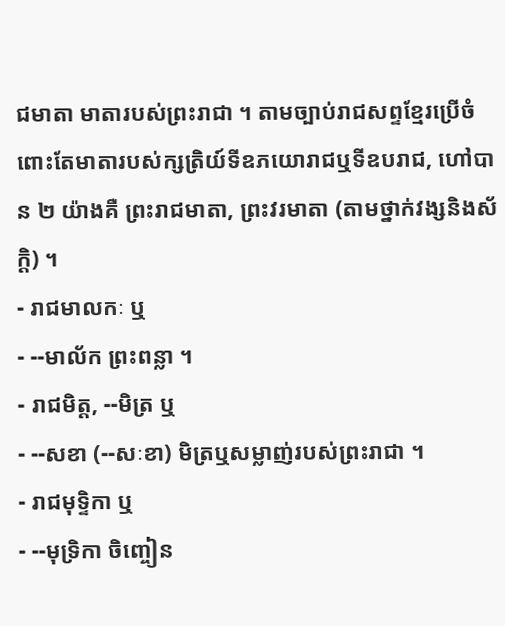ជមាតា មាតារបស់ព្រះរាជា ។ តាមច្បាប់រាជសព្ទខ្មែរប្រើចំពោះតែមាតារបស់ក្សត្រិយ៍ទីឧភយោរាជឬទីឧបរាជ, ហៅបាន ២ យ៉ាងគឺ ព្រះរាជមាតា, ព្រះវរមាតា (តាមថ្នាក់វង្សនិងស័ក្តិ) ។
- រាជមាលកៈ ឬ
- --មាល័ក ព្រះពន្លា ។
- រាជមិត្ត, --មិត្រ ឬ
- --សខា (--សៈខា) មិត្រឬសម្លាញ់របស់ព្រះរាជា ។
- រាជមុទ្ទិកា ឬ
- --មុទ្រិកា ចិញ្ចៀន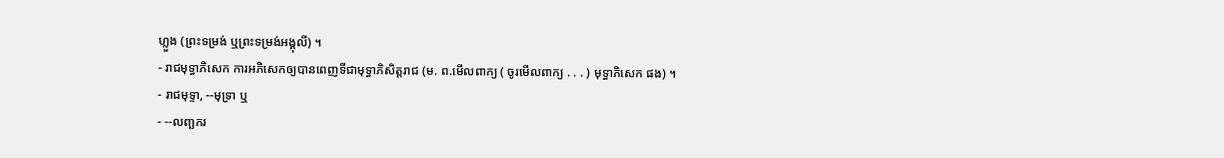ហ្លួង (ព្រះទម្រង់ ឬព្រះទម្រង់អង្គុលី) ។
- រាជមុទ្ធាភិសេក ការអភិសេកឲ្យបានពេញទីជាមុទ្ធាភិសិត្តរាជ (ម. ព.មើលពាក្យ ( ចូរមើលពាក្យ . . . ) មុទ្ធាភិសេក ផង) ។
- រាជមុទ្ទា, --មុទ្រា ឬ
- --លញ្ឆករ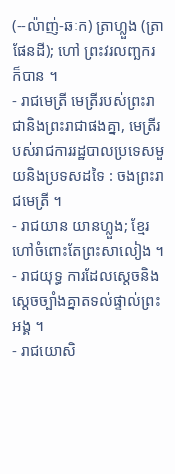(--ល៉ាញ់-ឆៈក) ត្រាហ្លួង (ត្រាផែនដី); ហៅ ព្រះវរលញ្ឆករ ក៏បាន ។
- រាជមេត្រី មេត្រីរបស់ព្រះរាជានិងព្រះរាជាផងគ្នា, មេត្រីរបស់រាជការរដ្ឋបាលប្រទេសមួយនិងប្រទសដទៃ : ចងព្រះរាជមេត្រី ។
- រាជយាន យានហ្លួង; ខ្មែរហៅចំពោះតែព្រះសាលៀង ។
- រាជយុទ្ធ ការដែលស្ដេចនិងស្ដេចច្បាំងគ្នាតទល់ផ្ទាល់ព្រះអង្គ ។
- រាជយោសិ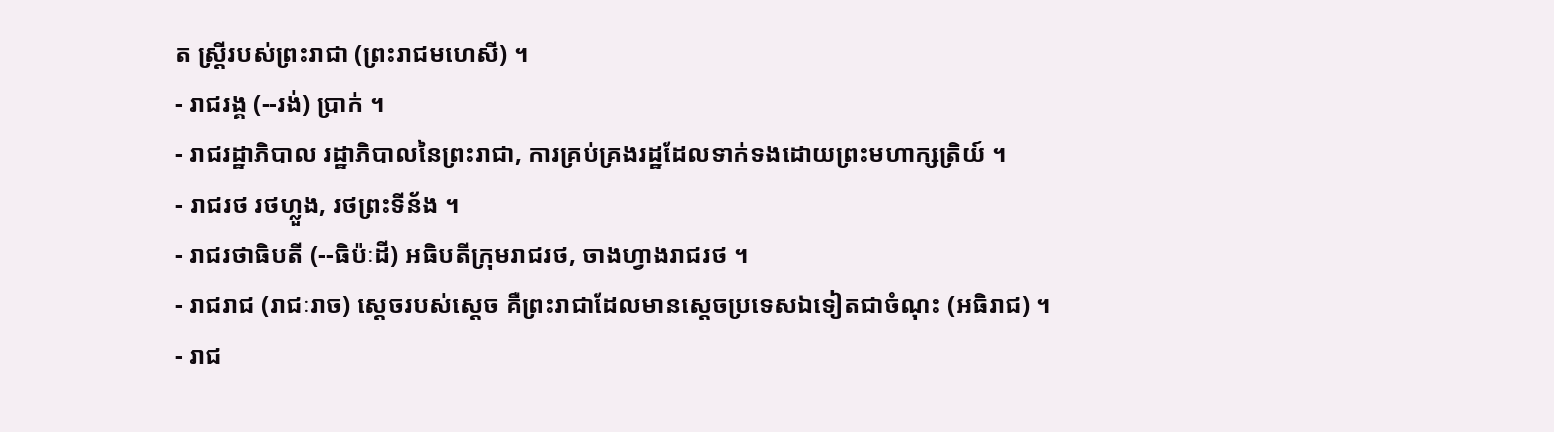ត ស្ត្រីរបស់ព្រះរាជា (ព្រះរាជមហេសី) ។
- រាជរង្គ (--រង់) ប្រាក់ ។
- រាជរដ្ឋាភិបាល រដ្ឋាភិបាលនៃព្រះរាជា, ការគ្រប់គ្រងរដ្ឋដែលទាក់ទងដោយព្រះមហាក្សត្រិយ៍ ។
- រាជរថ រថហ្លួង, រថព្រះទីន័ង ។
- រាជរថាធិបតី (--ធិប៉ៈដី) អធិបតីក្រុមរាជរថ, ចាងហ្វាងរាជរថ ។
- រាជរាជ (រាជៈរាច) ស្ដេចរបស់ស្ដេច គឺព្រះរាជាដែលមានស្ដេចប្រទេសឯទៀតជាចំណុះ (អធិរាជ) ។
- រាជ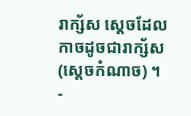រាក្ស័ស ស្ដេចដែលកាចដូចជារាក្ស័ស (ស្ដេចកំណាច) ។
-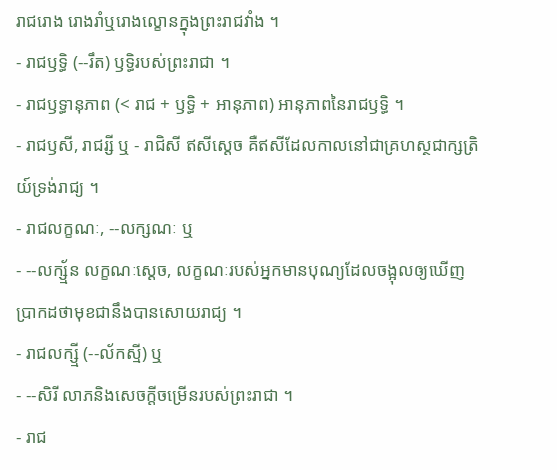រាជរោង រោងរាំឬរោងល្ខោនក្នុងព្រះរាជវាំង ។
- រាជឫទ្ធិ (--រឹត) ឫទ្ធិរបស់ព្រះរាជា ។
- រាជឫទ្ធានុភាព (< រាជ + ឫទ្ធិ + អានុភាព) អានុភាពនៃរាជឫទ្ធិ ។
- រាជឫសី, រាជរ្សី ឬ - រាជិសី ឥសីស្ដេច គឺឥសីដែលកាលនៅជាគ្រហស្ថជាក្សត្រិយ៍ទ្រង់រាជ្យ ។
- រាជលក្ខណៈ, --លក្សណៈ ឬ
- --លក្ស្ម័ន លក្ខណៈស្ដេច, លក្ខណៈរបស់អ្នកមានបុណ្យដែលចង្អុលឲ្យឃើញប្រាកដថាមុខជានឹងបានសោយរាជ្យ ។
- រាជលក្ស្មី (--ល័កស្មី) ឬ
- --សិរី លាភនិងសេចក្ដីចម្រើនរបស់ព្រះរាជា ។
- រាជ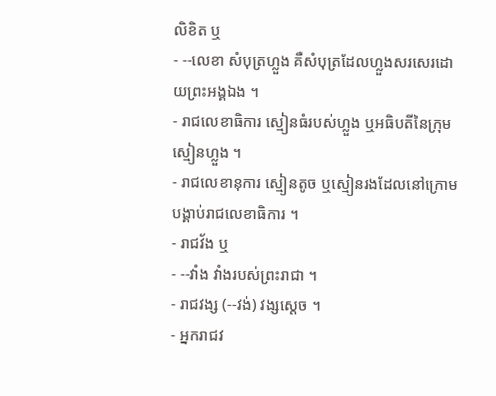លិខិត ឬ
- --លេខា សំបុត្រហ្លួង គឺសំបុត្រដែលហ្លួងសរសេរដោយព្រះអង្គឯង ។
- រាជលេខាធិការ ស្មៀនធំរបស់ហ្លួង ឬអធិបតីនៃក្រុមស្មៀនហ្លួង ។
- រាជលេខានុការ ស្មៀនតូច ឬស្មៀនរងដែលនៅក្រោមបង្គាប់រាជលេខាធិការ ។
- រាជវ័ង ឬ
- --វាំង វាំងរបស់ព្រះរាជា ។
- រាជវង្ស (--វង់) វង្សស្ដេច ។
- អ្នករាជវ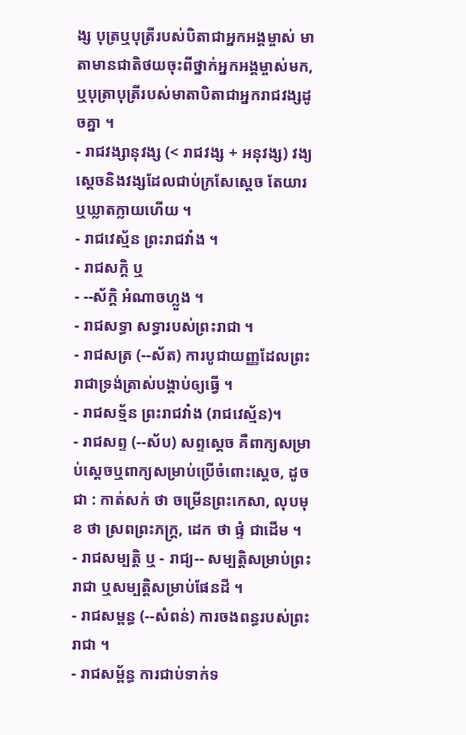ង្ស បុត្រឬបុត្រីរបស់បិតាជាអ្នកអង្គម្ចាស់ មាតាមានជាតិថយចុះពីថ្នាក់អ្នកអង្គម្ចាស់មក, ឬបុត្រាបុត្រីរបស់មាតាបិតាជាអ្នករាជវង្សដូចគ្នា ។
- រាជវង្សានុវង្ស (< រាជវង្ស + អនុវង្ស) វង្យស្ដេចនិងវង្សដែលជាប់ក្រសែស្ដេច តែយារឬឃ្លាតក្លាយហើយ ។
- រាជវេស្ម័ន ព្រះរាជវាំង ។
- រាជសក្តិ ឬ
- --ស័ក្តិ អំណាចហ្លួង ។
- រាជសទ្ធា សទ្ធារបស់ព្រះរាជា ។
- រាជសត្រ (--ស័ត) ការបូជាយញ្ញដែលព្រះរាជាទ្រង់ត្រាស់បង្គាប់ឲ្យធ្វើ ។
- រាជសទ្ម័ន ព្រះរាជវាំង (រាជវេស្ម័ន)។
- រាជសព្ទ (--ស័ប) សព្ទស្ដេច គឺពាក្យសម្រាប់ស្ដេចឬពាក្យសម្រាប់ប្រើចំពោះស្ដេច, ដូចជា : កាត់សក់ ថា ចម្រើនព្រះកេសា, លុបមុខ ថា ស្រពព្រះភក្រ្ត, ដេក ថា ផ្ទំ ជាដើម ។
- រាជសម្បត្តិ ឬ - រាជ្យ-- សម្បត្តិសម្រាប់ព្រះរាជា ឬសម្បត្តិសម្រាប់ផែនដី ។
- រាជសម្ពន្ធ (--សំពន់) ការចងពន្ធរបស់ព្រះរាជា ។
- រាជសម្ព័ន្ធ ការជាប់ទាក់ទ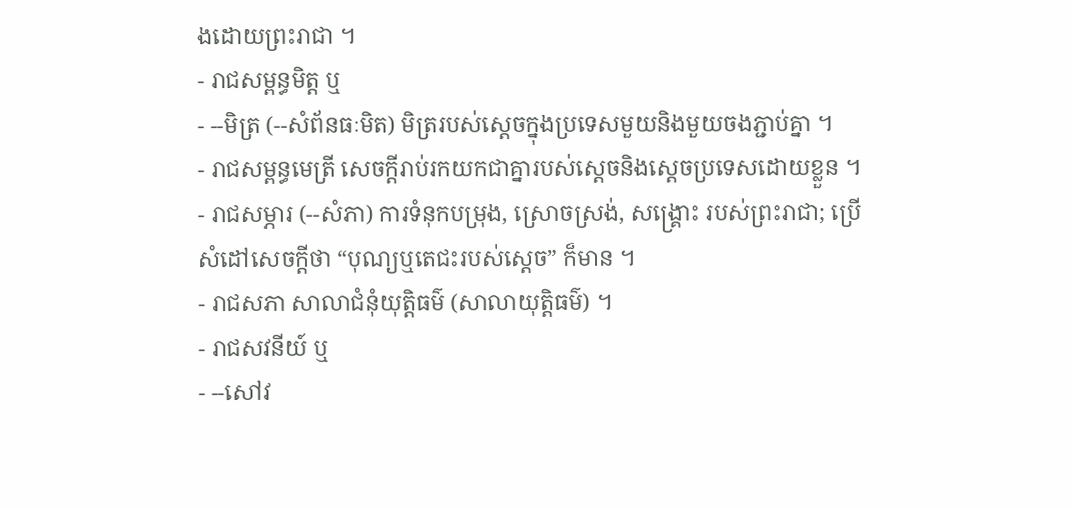ងដោយព្រះរាជា ។
- រាជសម្ពន្ធមិត្ត ឬ
- --មិត្រ (--សំព័នធៈមិត) មិត្ររបស់ស្ដេចក្នុងប្រទេសមួយនិងមួយចងភ្ជាប់គ្នា ។
- រាជសម្ពន្ធមេត្រី សេចក្ដីរាប់រកយកជាគ្នារបស់ស្ដេចនិងស្ដេចប្រទេសដោយខ្លួន ។
- រាជសម្ភារ (--សំភា) ការទំនុកបម្រុង, ស្រោចស្រង់, សង្រ្គោះ របស់ព្រះរាជា; ប្រើសំដៅសេចក្ដីថា “បុណ្យឬតេជះរបស់ស្ដេច” ក៏មាន ។
- រាជសភា សាលាជំនុំយុត្តិធម៌ (សាលាយុត្តិធម៌) ។
- រាជសវនីយ៍ ឬ
- --សៅវ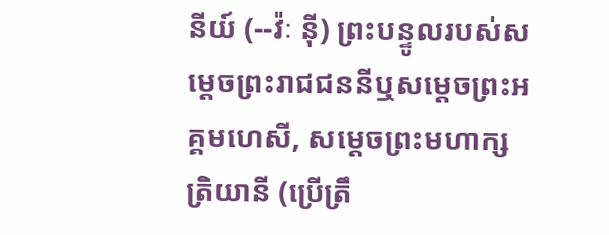នីយ៍ (--វ៉ៈ ន៉ី) ព្រះបន្ទូលរបស់សម្ដេចព្រះរាជជននីឬសម្ដេចព្រះអគ្គមហេសី, សម្ដេចព្រះមហាក្សត្រិយានី (ប្រើត្រឹ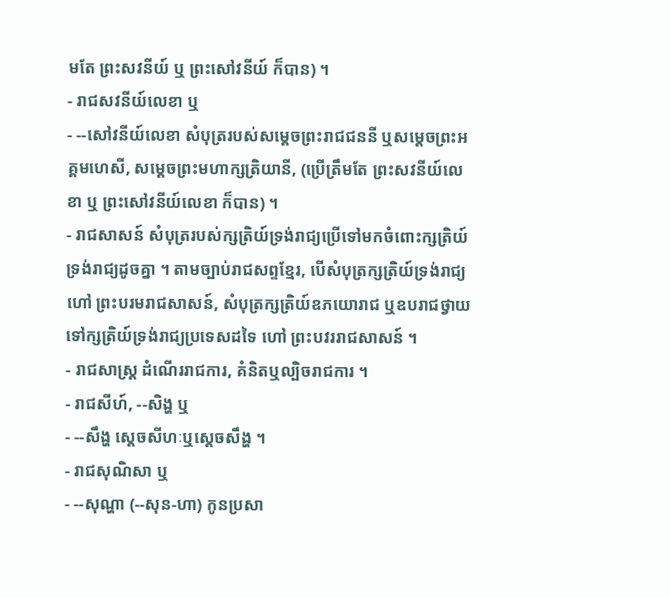មតែ ព្រះសវនីយ៍ ឬ ព្រះសៅវនីយ៍ ក៏បាន) ។
- រាជសវនីយ៍លេខា ឬ
- --សៅវនីយ៍លេខា សំបុត្ររបស់សម្ដេចព្រះរាជជននី ឬសម្ដេចព្រះអគ្គមហេសី, សម្ដេចព្រះមហាក្សត្រិយានី, (ប្រើត្រឹមតែ ព្រះសវនីយ៍លេខា ឬ ព្រះសៅវនីយ៍លេខា ក៏បាន) ។
- រាជសាសន៍ សំបុត្ររបស់ក្សត្រិយ៍ទ្រង់រាជ្យប្រើទៅមកចំពោះក្សត្រិយ៍ទ្រង់រាជ្យដូចគ្នា ។ តាមច្បាប់រាជសព្ទខ្មែរ, បើសំបុត្រក្សត្រិយ៍ទ្រង់រាជ្យហៅ ព្រះបរមរាជសាសន៍, សំបុត្រក្សត្រិយ៍ឧភយោរាជ ឬឧបរាជថ្វាយទៅក្សត្រិយ៍ទ្រង់រាជ្យប្រទេសដទៃ ហៅ ព្រះបវររាជសាសន៍ ។
- រាជសាស្ត្រ ដំណើររាជការ, គំនិតឬល្បិចរាជការ ។
- រាជសីហ៍, --សិង្ហ ឬ
- --សឹង្ហ ស្ដេចសីហៈឬស្ដេចសឹង្ហ ។
- រាជសុណិសា ឬ
- --សុណ្ហា (--សុន-ហា) កូនប្រសា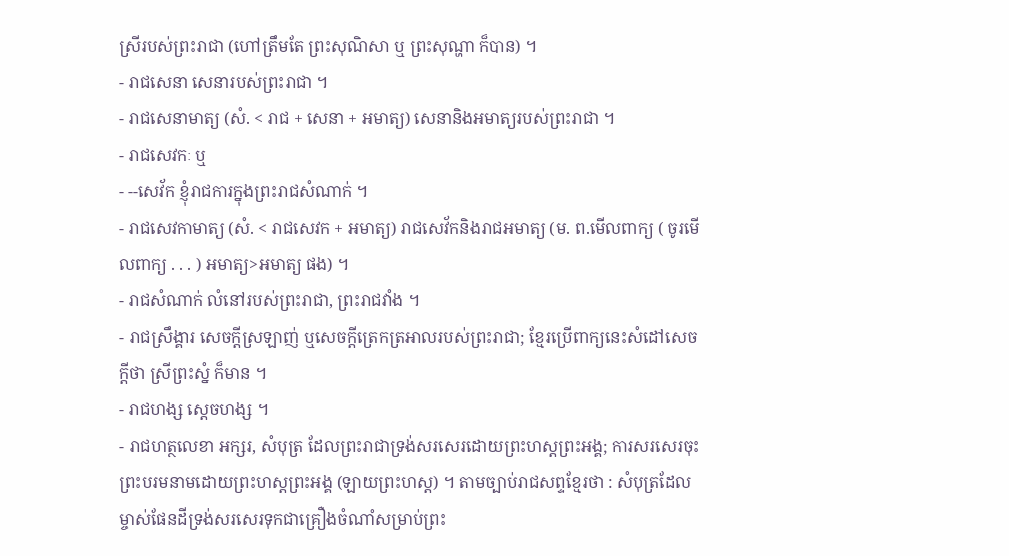ស្រីរបស់ព្រះរាជា (ហៅត្រឹមតែ ព្រះសុណិសា ឬ ព្រះសុណ្ហា ក៏បាន) ។
- រាជសេនា សេនារបស់ព្រះរាជា ។
- រាជសេនាមាត្យ (សំ. < រាជ + សេនា + អមាត្យ) សេនានិងអមាត្យរបស់ព្រះរាជា ។
- រាជសេវកៈ ឬ
- --សេវ័ក ខ្ញុំរាជការក្នុងព្រះរាជសំណាក់ ។
- រាជសេវកាមាត្យ (សំ. < រាជសេវក + អមាត្យ) រាជសេវ័កនិងរាជអមាត្យ (ម. ព.មើលពាក្យ ( ចូរមើលពាក្យ . . . ) អមាត្យ>អមាត្យ ផង) ។
- រាជសំណាក់ លំនៅរបស់ព្រះរាជា, ព្រះរាជវាំង ។
- រាជស្រឹង្គារ សេចក្ដីស្រឡាញ់ ឬសេចក្ដីត្រេកត្រអាលរបស់ព្រះរាជា; ខ្មែរប្រើពាក្យនេះសំដៅសេចក្ដីថា ស្រីព្រះស្នំ ក៏មាន ។
- រាជហង្ស ស្ដេចហង្ស ។
- រាជហត្ថលេខា អក្សរ, សំបុត្រ ដែលព្រះរាជាទ្រង់សរសេរដោយព្រះហស្តព្រះអង្គ; ការសរសេរចុះព្រះបរមនាមដោយព្រះហស្តព្រះអង្គ (ឡាយព្រះហស្ត) ។ តាមច្បាប់រាជសព្ទខ្មែរថា : សំបុត្រដែលម្ចាស់ផែនដីទ្រង់សរសេរទុកជាគ្រឿងចំណាំសម្រាប់ព្រះ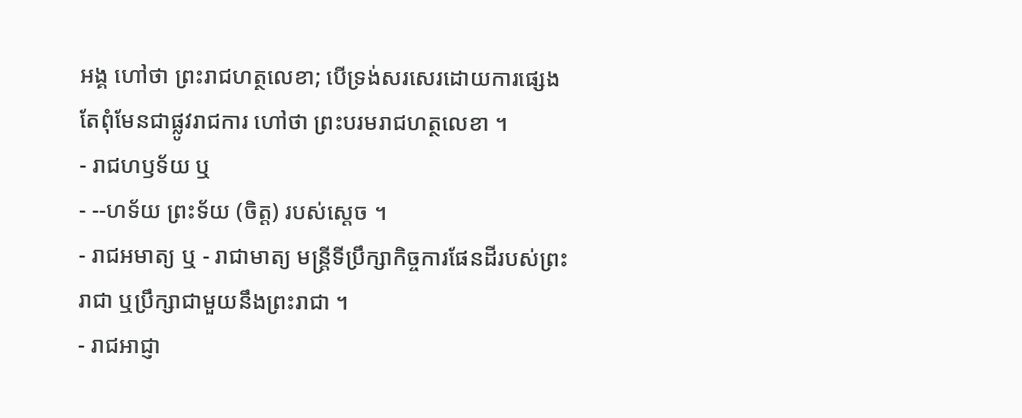អង្គ ហៅថា ព្រះរាជហត្ថលេខា; បើទ្រង់សរសេរដោយការផ្សេងតែពុំមែនជាផ្លូវរាជការ ហៅថា ព្រះបរមរាជហត្ថលេខា ។
- រាជហឫទ័យ ឬ
- --ហទ័យ ព្រះទ័យ (ចិត្ត) របស់ស្ដេច ។
- រាជអមាត្យ ឬ - រាជាមាត្យ មន្ត្រីទីប្រឹក្សាកិច្ចការផែនដីរបស់ព្រះរាជា ឬប្រឹក្សាជាមួយនឹងព្រះរាជា ។
- រាជអាជ្ញា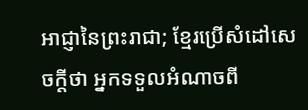អាជ្ញានៃព្រះរាជា; ខ្មែរប្រើសំដៅសេចក្ដីថា អ្នកទទួលអំណាចពី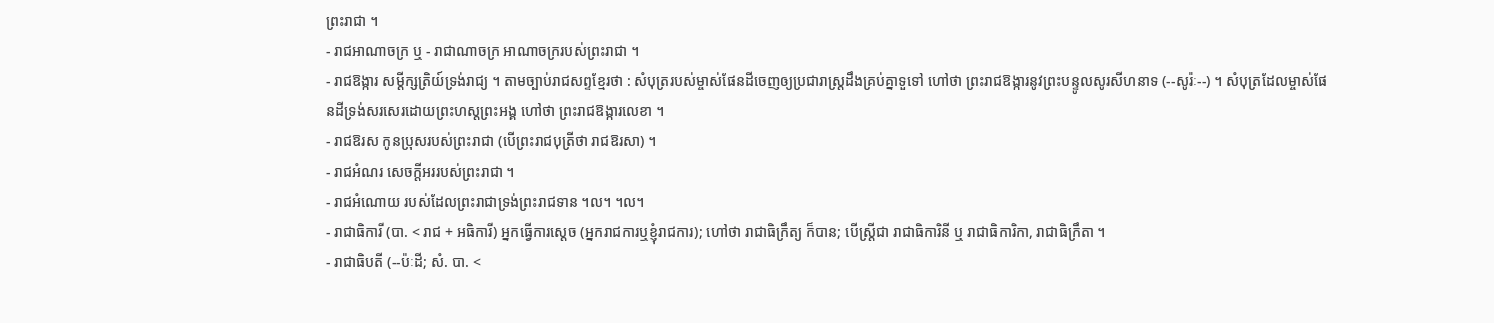ព្រះរាជា ។
- រាជអាណាចក្រ ឬ - រាជាណាចក្រ អាណាចក្ររបស់ព្រះរាជា ។
- រាជឱង្ការ សម្ដីក្សត្រិយ៍ទ្រង់រាជ្យ ។ តាមច្បាប់រាជសព្ទខ្មែរថា : សំបុត្ររបស់ម្ចាស់ផែនដីចេញឲ្យប្រជារាស្រ្តដឹងគ្រប់គ្នាទួទៅ ហៅថា ព្រះរាជឱង្ការនូវព្រះបន្ទូលសូរសីហនាទ (--សូរ៉ៈ--) ។ សំបុត្រដែលម្ចាស់ផែនដីទ្រង់សរសេរដោយព្រះហស្តព្រះអង្គ ហៅថា ព្រះរាជឱង្ការលេខា ។
- រាជឱរស កូនប្រុសរបស់ព្រះរាជា (បើព្រះរាជបុត្រីថា រាជឱរសា) ។
- រាជអំណរ សេចក្ដីអររបស់ព្រះរាជា ។
- រាជអំណោយ របស់ដែលព្រះរាជាទ្រង់ព្រះរាជទាន ។ល។ ។ល។
- រាជាធិការី (បា. < រាជ + អធិការី) អ្នកធ្វើការស្ដេច (អ្នករាជការឬខ្ញុំរាជការ); ហៅថា រាជាធិក្រឹត្យ ក៏បាន; បើស្ត្រីជា រាជាធិការិនី ឬ រាជាធិការិកា, រាជាធិក្រឹតា ។
- រាជាធិបតី (--ប៉ៈដី; សំ. បា. <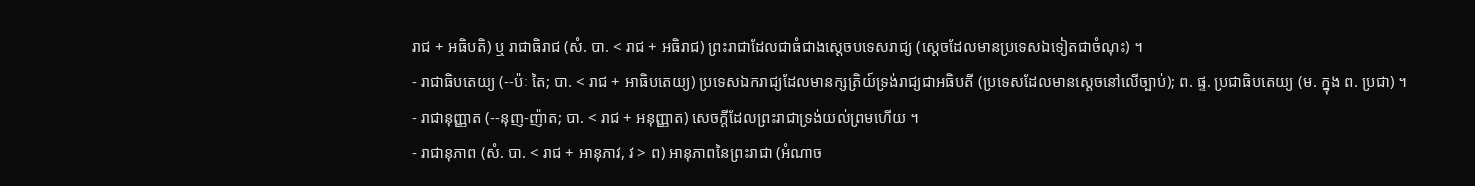រាជ + អធិបតិ) ឬ រាជាធិរាជ (សំ. បា. < រាជ + អធិរាជ) ព្រះរាជាដែលជាធំជាងស្ដេចបទេសរាជ្យ (ស្ដេចដែលមានប្រទេសឯទៀតជាចំណុះ) ។
- រាជាធិបតេយ្យ (--ប៉ៈ តៃ; បា. < រាជ + អាធិបតេយ្យ) ប្រទេសឯករាជ្យដែលមានក្សត្រិយ៍ទ្រង់រាជ្យជាអធិបតី (ប្រទេសដែលមានស្ដេចនៅលើច្បាប់); ព. ផ្ទ. ប្រជាធិបតេយ្យ (ម. ក្នុង ព. ប្រជា) ។
- រាជានុញ្ញាត (--នុញ-ញ៉ាត; បា. < រាជ + អនុញ្ញាត) សេចក្ដីដែលព្រះរាជាទ្រង់យល់ព្រមហើយ ។
- រាជានុភាព (សំ. បា. < រាជ + អានុភាវ, វ > ព) អានុភាពនៃព្រះរាជា (អំណាច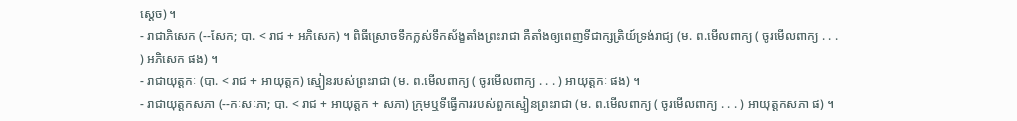ស្ដេច) ។
- រាជាភិសេក (--សែក; បា. < រាជ + អភិសេក) ។ ពិធីស្រោចទឹកក្លស់ទឹកស័ង្ខតាំងព្រះរាជា គឺតាំងឲ្យពេញទីជាក្សត្រិយ៍ទ្រង់រាជ្យ (ម. ព.មើលពាក្យ ( ចូរមើលពាក្យ . . . ) អភិសេក ផង) ។
- រាជាយុត្តកៈ (បា. < រាជ + អាយុត្តក) ស្មៀនរបស់ព្រះរាជា (ម. ព.មើលពាក្យ ( ចូរមើលពាក្យ . . . ) អាយុត្តកៈ ផង) ។
- រាជាយុត្តកសភា (--កៈសៈភា; បា. < រាជ + អាយុត្តក + សភា) ក្រុមឬទីធ្វើការរបស់ពួកស្មៀនព្រះរាជា (ម. ព.មើលពាក្យ ( ចូរមើលពាក្យ . . . ) អាយុត្តកសភា ផ) ។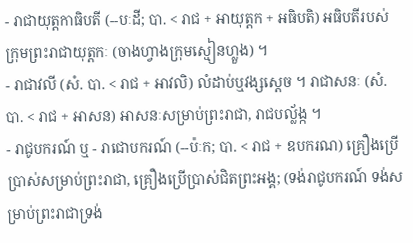- រាជាយុត្តកាធិបតី (--បៈដី; បា. < រាជ + អាយុត្តក + អធិបតិ) អធិបតីរបស់ក្រុមព្រះរាជាយុត្តកៈ (ចាងហ្វាងក្រុមស្មៀនហ្លួង) ។
- រាជាវលី (សំ. បា. < រាជ + អាវលិ) លំដាប់ឬវង្សស្ដេច ។ រាជាសនៈ (សំ. បា. < រាជ + អាសន) អាសនៈសម្រាប់ព្រះរាជា, រាជបល្ល័ង្ក ។
- រាជូបករណ៍ ឬ - រាជោបករណ៍ (--ប៉ៈក; បា. < រាជ + ឧបករណ) គ្រឿងប្រើប្រាស់សម្រាប់ព្រះរាជា, គ្រឿងប្រើប្រាស់ជិតព្រះអង្គ; (ទង់រាជូបករណ៍ ទង់សម្រាប់ព្រះរាជាទ្រង់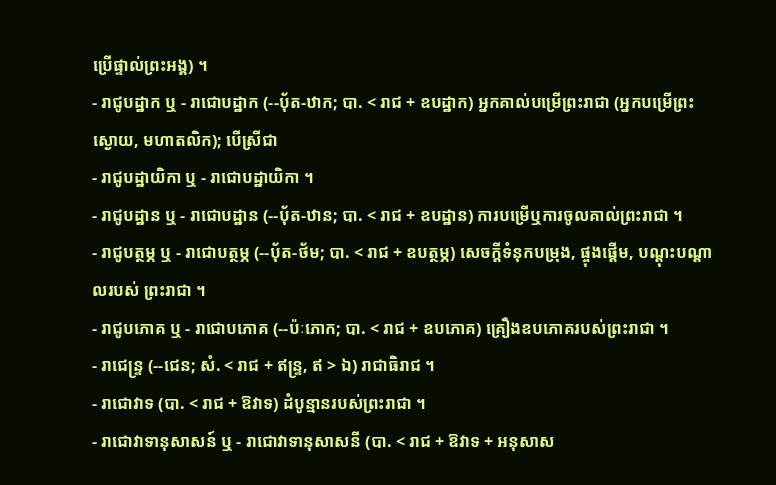ប្រើផ្ទាល់ព្រះអង្គ) ។
- រាជូបដ្ឋាក ឬ - រាជោបដ្ឋាក (--បុ័ត-ឋាក; បា. < រាជ + ឧបដ្ឋាក) អ្នកគាល់បម្រើព្រះរាជា (អ្នកបម្រើព្រះស្ងោយ, មហាតលិក); បើស្រីជា
- រាជូបដ្ឋាយិកា ឬ - រាជោបដ្ឋាយិកា ។
- រាជូបដ្ឋាន ឬ - រាជោបដ្ឋាន (--បុ័ត-ឋាន; បា. < រាជ + ឧបដ្ឋាន) ការបម្រើឬការចូលគាល់ព្រះរាជា ។
- រាជូបត្ថម្ភ ឬ - រាជោបត្ថម្ភ (--បុ័ត-ថ័ម; បា. < រាជ + ឧបត្ថម្ភ) សេចក្ដីទំនុកបម្រុង, ផ្ចុងផ្តើម, បណ្ដុះបណ្ដាលរបស់ ព្រះរាជា ។
- រាជូបភោគ ឬ - រាជោបភោគ (--ប៉ៈភោក; បា. < រាជ + ឧបភោគ) គ្រឿងឧបភោគរបស់ព្រះរាជា ។
- រាជេន្ទ្រ (--ជេន; សំ. < រាជ + ឥន្ទ្រ, ឥ > ឯ) រាជាធិរាជ ។
- រាជោវាទ (បា. < រាជ + ឱវាទ) ដំបូន្មានរបស់ព្រះរាជា ។
- រាជោវាទានុសាសន៍ ឬ - រាជោវាទានុសាសនី (បា. < រាជ + ឱវាទ + អនុសាស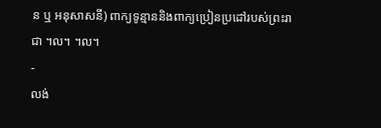ន ឬ អនុសាសនី) ពាក្យទូន្មាននិងពាក្យប្រៀនប្រដៅរបស់ព្រះរាជា ។ល។ ។ល។
-
លង់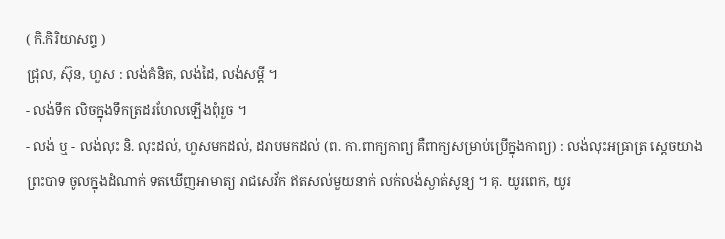( កិ.កិរិយាសព្ទ )
ជ្រុល, ស៊ុន, ហួស : លង់គំនិត, លង់ដៃ, លង់សម្ដី ។
- លង់ទឹក លិចក្នុងទឹកត្រដរហែលឡើងពុំរួច ។
- លង់ ឬ - លង់លុះ និ. លុះដល់, ហួសមកដល់, ដរាបមកដល់ (ព. កា.ពាក្យកាព្យ គឺពាក្យសម្រាប់ប្រើក្នុងកាព្យ) : លង់លុះអធ្រាត្រ ស្តេចយាងព្រះបាទ ចូលក្នុងដំណាក់ ទតឃើញអាមាត្យ រាជសេវ័ក ឥតសល់មួយនាក់ លក់លង់ស្ងាត់សូន្យ ។ គុ. យូរពេក, យូរ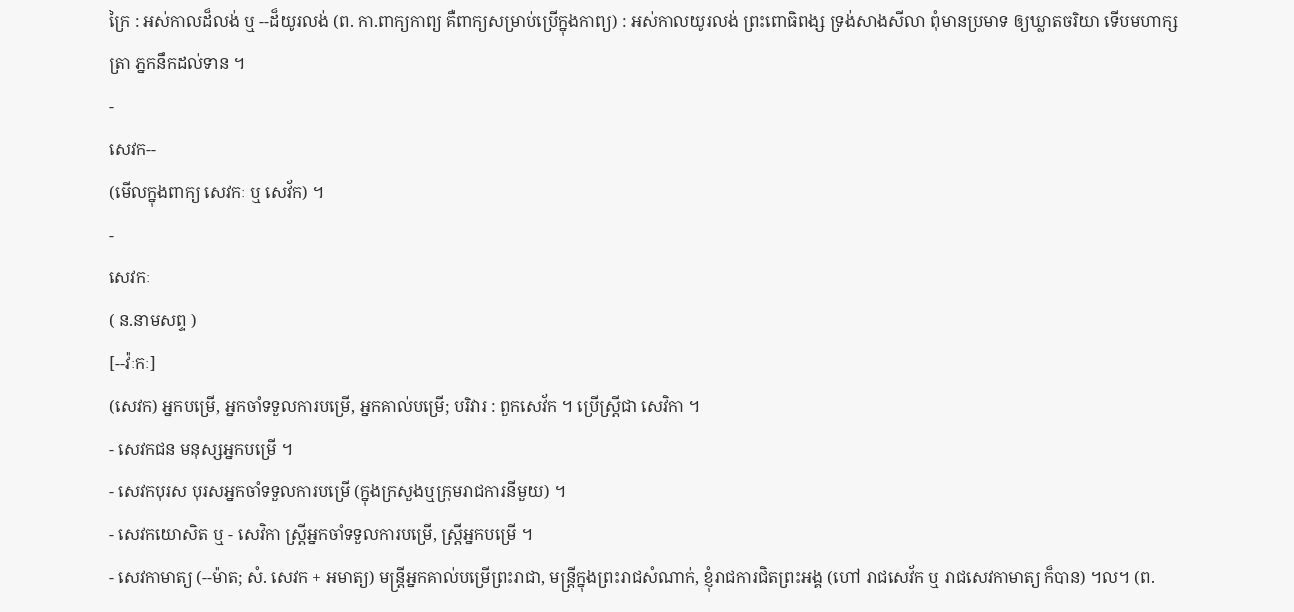ក្រៃ : អស់កាលដ៏លង់ ឬ --ដ៏យូរលង់ (ព. កា.ពាក្យកាព្យ គឺពាក្យសម្រាប់ប្រើក្នុងកាព្យ) : អស់កាលយូរលង់ ព្រះពោធិពង្ស ទ្រង់សាងសីលា ពុំមានប្រមាទ ឲ្យឃ្លាតចរិយា ទើបមហាក្សត្រា ភ្នកនឹកដល់ទាន ។
-
សេវក--
(មើលក្នុងពាក្យ សេវកៈ ឬ សេវ័ក) ។
-
សេវកៈ
( ន.នាមសព្ទ )
[--វ៉ៈកៈ]
(សេវក) អ្នកបម្រើ, អ្នកចាំទទួលការបម្រើ, អ្នកគាល់បម្រើ; បរិវារ : ពួកសេវ័ក ។ ប្រើស្ត្រីជា សេវិកា ។
- សេវកជន មនុស្សអ្នកបម្រើ ។
- សេវកបុរស បុរសអ្នកចាំទទួលការបម្រើ (ក្នុងក្រសួងឬក្រុមរាជការនីមួយ) ។
- សេវកយោសិត ឬ - សេវិកា ស្ត្រីអ្នកចាំទទួលការបម្រើ, ស្ត្រីអ្នកបម្រើ ។
- សេវកាមាត្យ (--ម៉ាត; សំ. សេវក + អមាត្យ) មន្រ្តីអ្នកគាល់បម្រើព្រះរាជា, មន្រ្តីក្នុងព្រះរាជសំណាក់, ខ្ញុំរាជការជិតព្រះអង្គ (ហៅ រាជសេវ័ក ឬ រាជសេវកាមាត្យ ក៏បាន) ។ល។ (ព.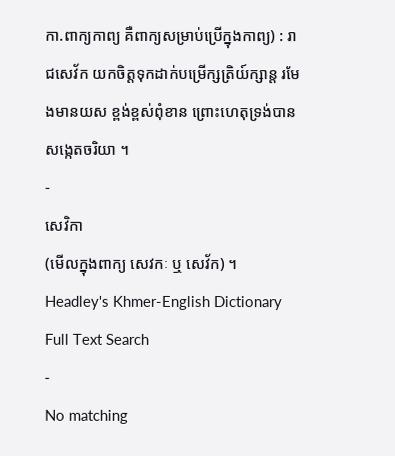កា.ពាក្យកាព្យ គឺពាក្យសម្រាប់ប្រើក្នុងកាព្យ) : រាជសេវ័ក យកចិត្តទុកដាក់បម្រើក្សត្រិយ៍ក្សាន្ត រមែងមានយស ខ្ពង់ខ្ពស់ពុំខាន ព្រោះហេតុទ្រង់បាន សង្កេតចរិយា ។
-
សេវិកា
(មើលក្នុងពាក្យ សេវកៈ ឬ សេវ័ក) ។
Headley's Khmer-English Dictionary Full Text Search
-
No matching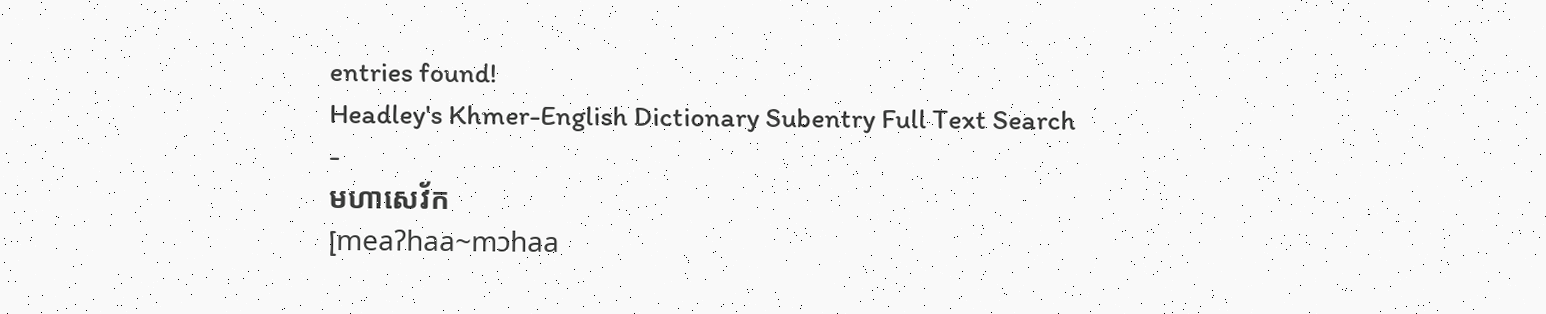entries found!
Headley's Khmer-English Dictionary Subentry Full Text Search
-
មហាសេវ័ក
[meaʔhaa~mɔhaa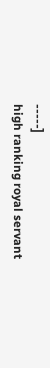-----]
high ranking royal servant